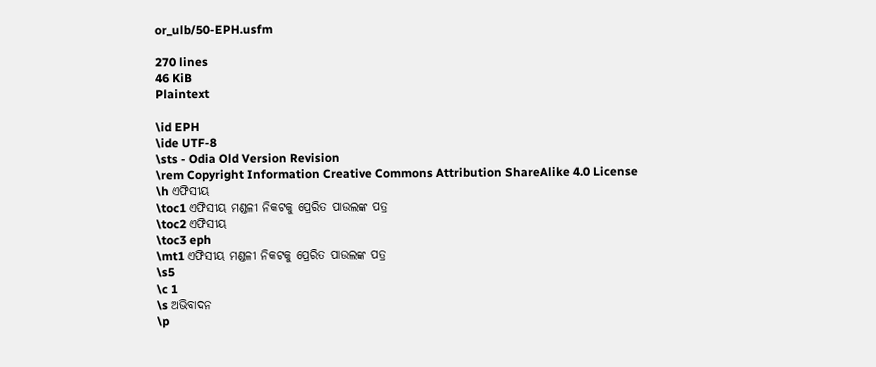or_ulb/50-EPH.usfm

270 lines
46 KiB
Plaintext

\id EPH
\ide UTF-8
\sts - Odia Old Version Revision
\rem Copyright Information Creative Commons Attribution ShareAlike 4.0 License
\h ଏଫିସୀୟ
\toc1 ଏଫିସୀୟ ମଣ୍ଡଳୀ ନିକଟକୁ ପ୍ରେରିତ ପାଉଲଙ୍କ ପତ୍ର
\toc2 ଏଫିସୀୟ
\toc3 eph
\mt1 ଏଫିସୀୟ ମଣ୍ଡଳୀ ନିକଟକୁ ପ୍ରେରିତ ପାଉଲଙ୍କ ପତ୍ର
\s5
\c 1
\s ଅଭିବାଦନ
\p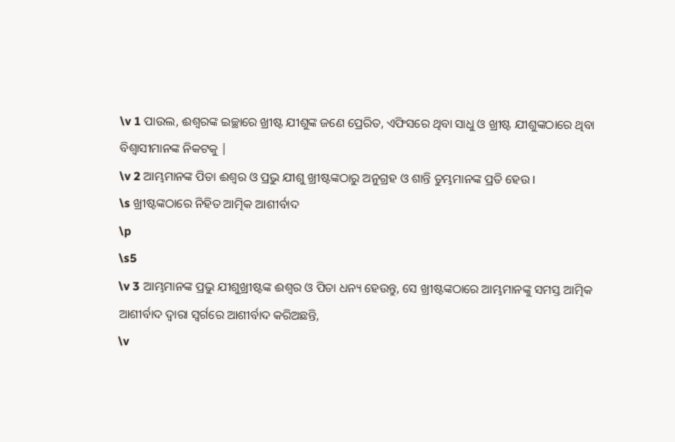\v 1 ପାଉଲ, ଈଶ୍ୱରଙ୍କ ଇଚ୍ଛାରେ ଖ୍ରୀଷ୍ଟ ଯୀଶୁଙ୍କ ଜଣେ ପ୍ରେରିତ, ଏଫିସରେ ଥିବା ସାଧୁ ଓ ଖ୍ରୀଷ୍ଟ ଯୀଶୁଙ୍କଠାରେ ଥିବା ବିଶ୍ୱାସୀମାନଙ୍କ ନିକଟକୁ |
\v 2 ଆମ୍ଭମାନଙ୍କ ପିତା ଈଶ୍ୱର ଓ ପ୍ରଭୁ ଯୀଶୁ ଖ୍ରୀଷ୍ଟଙ୍କଠାରୁ ଅନୁଗ୍ରହ ଓ ଶାନ୍ତି ତୁମ୍ଭମାନଙ୍କ ପ୍ରତି ହେଉ ।
\s ଖ୍ରୀଷ୍ଟଙ୍କଠାରେ ନିହିତ ଆତ୍ମିକ ଆଶୀର୍ବାଦ
\p
\s5
\v 3 ଆମ୍ଭମାନଙ୍କ ପ୍ରଭୁ ଯୀଶୁଖ୍ରୀଷ୍ଟଙ୍କ ଈଶ୍ୱର ଓ ପିତା ଧନ୍ୟ ହେଉନ୍ତୁ, ସେ ଖ୍ରୀଷ୍ଟଙ୍କଠାରେ ଆମ୍ଭମାନଙ୍କୁ ସମସ୍ତ ଆତ୍ମିକ ଆଶୀର୍ବାଦ ଦ୍ୱାରା ସ୍ୱର୍ଗରେ ଆଶୀର୍ବାଦ କରିଅଛନ୍ତି,
\v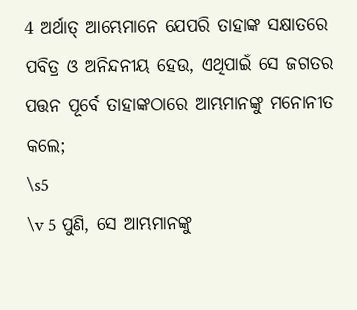4 ଅର୍ଥାତ୍ ଆମ୍ଭେମାନେ ଯେପରି ତାହାଙ୍କ ସକ୍ଷାତରେ ପବିତ୍ର ଓ ଅନିନ୍ଦନୀୟ ହେଉ, ଏଥିପାଇଁ ସେ ଜଗତର ପତ୍ତନ ପୂର୍ବେ ତାହାଙ୍କଠାରେ ଆମ୍ଭମାନଙ୍କୁ ମନୋନୀତ କଲେ;
\s5
\v 5 ପୁଣି, ସେ ଆମ୍ଭମାନଙ୍କୁ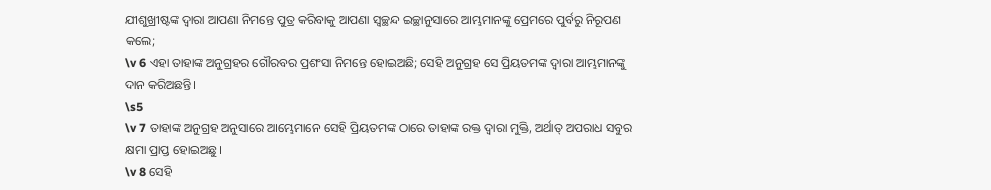ଯୀଶୁଖ୍ରୀଷ୍ଟଙ୍କ ଦ୍ୱାରା ଆପଣା ନିମନ୍ତେ ପୁତ୍ର କରିବାକୁ ଆପଣା ସ୍ୱଚ୍ଛନ୍ଦ ଇଚ୍ଛାନୁସାରେ ଆମ୍ଭମାନଙ୍କୁ ପ୍ରେମରେ ପୁର୍ବରୁ ନିରୂପଣ କଲେ;
\v 6 ଏହା ତାହାଙ୍କ ଅନୁଗ୍ରହର ଗୌରବର ପ୍ରଶଂସା ନିମନ୍ତେ ହୋଇଅଛି; ସେହି ଅନୁଗ୍ରହ ସେ ପ୍ରିୟତମଙ୍କ ଦ୍ୱାରା ଆମ୍ଭମାନଙ୍କୁ ଦାନ କରିଅଛନ୍ତି।
\s5
\v 7 ତାହାଙ୍କ ଅନୁଗ୍ରହ ଅନୁସାରେ ଆମ୍ଭେମାନେ ସେହି ପ୍ରିୟତମଙ୍କ ଠାରେ ତାହାଙ୍କ ରକ୍ତ ଦ୍ୱାରା ମୁକ୍ତି, ଅର୍ଥାତ୍ ଅପରାଧ ସବୁର କ୍ଷମା ପ୍ରାପ୍ତ ହୋଇଅଛୁ।
\v 8 ସେହି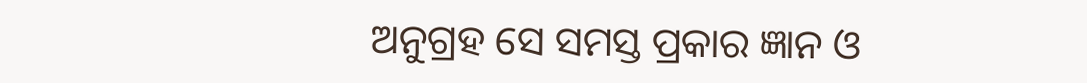ଅନୁଗ୍ରହ ସେ ସମସ୍ତ ପ୍ରକାର ଜ୍ଞାନ ଓ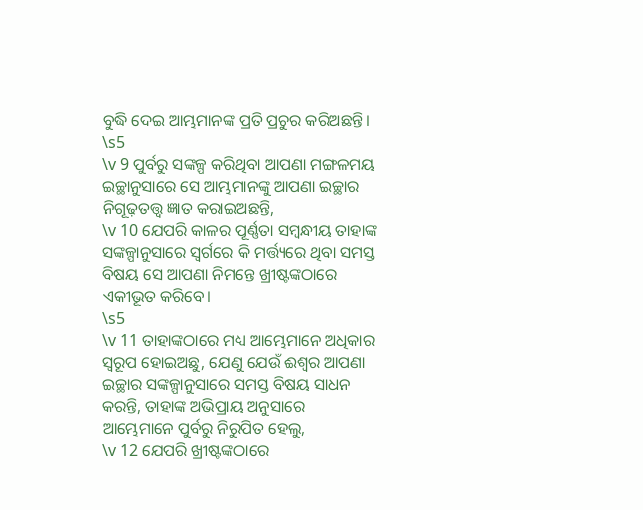ବୁଦ୍ଧି ଦେଇ ଆମ୍ଭମାନଙ୍କ ପ୍ରତି ପ୍ରଚୁର କରିଅଛନ୍ତି।
\s5
\v 9 ପୁର୍ବରୁ ସଙ୍କଳ୍ପ କରିଥିବା ଆପଣା ମଙ୍ଗଳମୟ ଇଚ୍ଛାନୁସାରେ ସେ ଆମ୍ଭମାନଙ୍କୁ ଆପଣା ଇଚ୍ଛାର ନିଗୂଢ଼ତତ୍ତ୍ୱ ଜ୍ଞାତ କରାଇଅଛନ୍ତି,
\v 10 ଯେପରି କାଳର ପୂର୍ଣ୍ଣତା ସମ୍ବନ୍ଧୀୟ ତାହାଙ୍କ ସଙ୍କଳ୍ପାନୁସାରେ ସ୍ୱର୍ଗରେ କି ମର୍ତ୍ତ୍ୟରେ ଥିବା ସମସ୍ତ ବିଷୟ ସେ ଆପଣା ନିମନ୍ତେ ଖ୍ରୀଷ୍ଟଙ୍କଠାରେ ଏକୀଭୂତ କରିବେ।
\s5
\v 11 ତାହାଙ୍କଠାରେ ମଧ୍ୟ ଆମ୍ଭେମାନେ ଅଧିକାର ସ୍ୱରୂପ ହୋଇଅଛୁ, ଯେଣୁ ଯେଉଁ ଈଶ୍ୱର ଆପଣା ଇଚ୍ଛାର ସଙ୍କଳ୍ପାନୁସାରେ ସମସ୍ତ ବିଷୟ ସାଧନ କରନ୍ତି, ତାହାଙ୍କ ଅଭିପ୍ରାୟ ଅନୁସାରେ ଆମ୍ଭେମାନେ ପୁର୍ବରୁ ନିରୁପିତ ହେଲୁ,
\v 12 ଯେପରି ଖ୍ରୀଷ୍ଟଙ୍କଠାରେ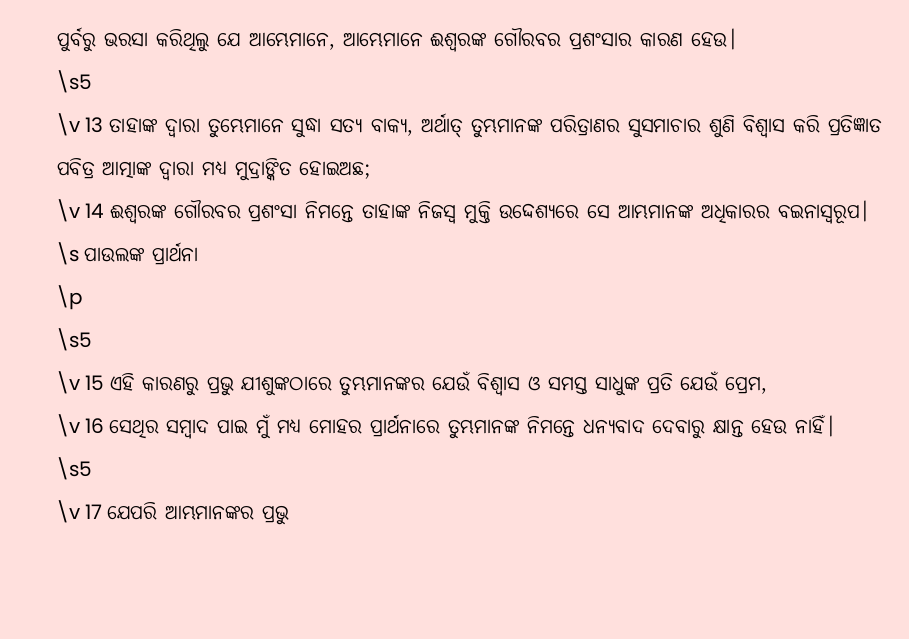ପୁର୍ବରୁ ଭରସା କରିଥିଲୁ ଯେ ଆମ୍ଭେମାନେ, ଆମ୍ଭେମାନେ ଈଶ୍ୱରଙ୍କ ଗୌରବର ପ୍ରଶଂସାର କାରଣ ହେଉ।
\s5
\v 13 ତାହାଙ୍କ ଦ୍ୱାରା ତୁମ୍ଭେମାନେ ସୁଦ୍ଧା ସତ୍ୟ ବାକ୍ୟ, ଅର୍ଥାତ୍ ତୁମ୍ଭମାନଙ୍କ ପରିତ୍ରାଣର ସୁସମାଚାର ଶୁଣି ବିଶ୍ୱାସ କରି ପ୍ରତିଜ୍ଞାତ ପବିତ୍ର ଆତ୍ମାଙ୍କ ଦ୍ୱାରା ମଧ୍ୟ ମୁଦ୍ରାଙ୍କିତ ହୋଇଅଛ;
\v 14 ଈଶ୍ୱରଙ୍କ ଗୌରବର ପ୍ରଶଂସା ନିମନ୍ତେ ତାହାଙ୍କ ନିଜସ୍ୱ ମୁକ୍ତି ଉଦ୍ଦେଶ୍ୟରେ ସେ ଆମ୍ଭମାନଙ୍କ ଅଧିକାରର ବଇନାସ୍ୱରୂପ।
\s ପାଉଲଙ୍କ ପ୍ରାର୍ଥନା
\p
\s5
\v 15 ଏହି କାରଣରୁ ପ୍ରଭୁ ଯୀଶୁଙ୍କଠାରେ ତୁମ୍ଭମାନଙ୍କର ଯେଉଁ ବିଶ୍ୱାସ ଓ ସମସ୍ତ ସାଧୁଙ୍କ ପ୍ରତି ଯେଉଁ ପ୍ରେମ,
\v 16 ସେଥିର ସମ୍ବାଦ ପାଇ ମୁଁ ମଧ୍ୟ ମୋହର ପ୍ରାର୍ଥନାରେ ତୁମ୍ଭମାନଙ୍କ ନିମନ୍ତେ ଧନ୍ୟବାଦ ଦେବାରୁ କ୍ଷାନ୍ତ ହେଉ ନାହିଁ।
\s5
\v 17 ଯେପରି ଆମ୍ଭମାନଙ୍କର ପ୍ରଭୁ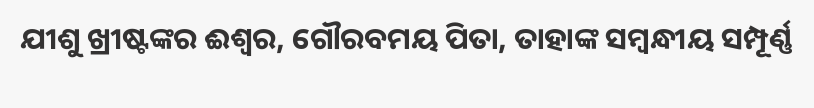ଯୀଶୁ ଖ୍ରୀଷ୍ଟଙ୍କର ଈଶ୍ୱର, ଗୌରବମୟ ପିତା, ତାହାଙ୍କ ସମ୍ବନ୍ଧୀୟ ସମ୍ପୂର୍ଣ୍ଣ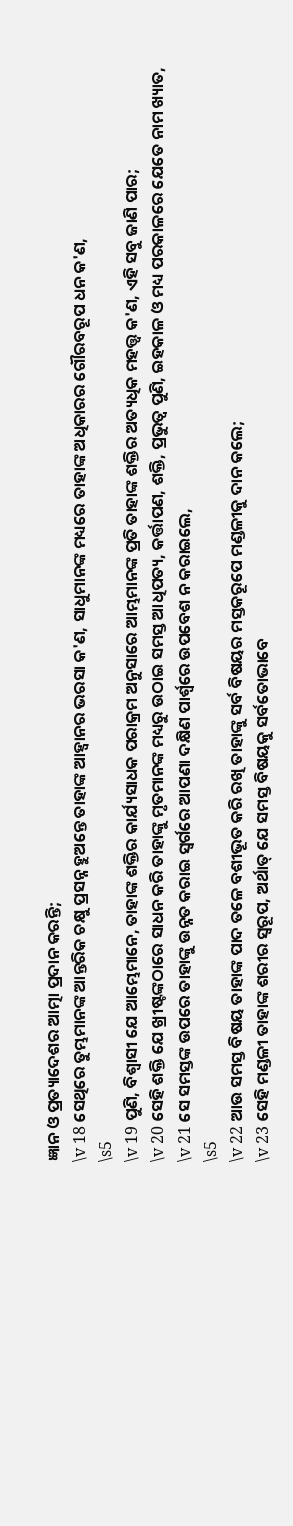ଜ୍ଞାନ ଓ ପ୍ରତ୍ୟାଦେଶର ଆତ୍ମା ପ୍ରଦାନ କରନ୍ତି;
\v 18 ସେଥିରେ ତୁମ୍ଭମାନଙ୍କ ଆନ୍ତରିକ ଚକ୍ଷୁ ପ୍ରସନ୍ନ ହୁଅନ୍ତେ ତାହାଙ୍କ ଆହ୍ୱାନର ଭରସା କ'ଣ, ସାଧୁମାନଙ୍କ ମଧ୍ୟରେ ତାହାଙ୍କ ଅଧିକାରର ଗୌରବରୂପ ଧନ କ'ଣ,
\s5
\v 19 ପୁଣି, ବିଶ୍ୱାସୀ ଯେ ଆମ୍ଭେମାନେ, ତାହାଙ୍କ ଶକ୍ତିର କାର୍ଯ୍ୟସାଧକ ପରାକ୍ରମ ଅନୁସାରେ ଆମ୍ଭମାନଙ୍କ ପ୍ରତି ତାହାଙ୍କ ଶକ୍ତିର ଅତ୍ୟଧିକ ମହତ୍ତ୍ୱ କ'ଣ, ଏହି ସବୁ ଜାଣି ପାର;
\v 20 ସେହି ଶକ୍ତି ଯେ ଖ୍ରୀଷ୍ଟଙ୍କଠାରେ ସାଧନ କରି ତାହାଙ୍କୁ ମୃତମାନଙ୍କ ମଧ୍ୟରୁ ଉଠାଇ ସମସ୍ତ ଆଧିପତ୍ୟ, କର୍ତ୍ତାପଣ, ଶକ୍ତି, ପ୍ରଭୁତ୍ୱ ପୁଣି, ଇହକାଳ ଓ ମଧ୍ୟ ପରକାଳରେ ଯେତେ ନାମ ଖ୍ୟାତ,
\v 21 ସେ ସମସ୍ତଙ୍କ ଉପରେ ତାହାଙ୍କୁ ଉନ୍ନତ କରାଇ ସ୍ୱର୍ଗରେ ଆପଣା ଦକ୍ଷିଣ ପାର୍ଶ୍ୱରେ ଉପବେଶ ନ କରାଇଲେ,
\s5
\v 22 ଆଉ ସମସ୍ତ ବିଷୟ ତାହାଙ୍କ ପାଦ ତଳେ ବଶୀଭୂତ କରି ରଖି ତାହାଙ୍କୁ ସର୍ବ ବିଷୟର ମସ୍ତକରୂପେ ମଣ୍ଡଳୀକୁ ଦାନ କଲେ;
\v 23 ସେହି ମଣ୍ଡଳୀ ତାହାଙ୍କ ଶରୀର ସ୍ୱରୂପ, ଅର୍ଥାତ୍ ଯେ ସମସ୍ତ ବିଷୟକୁ ସର୍ବତୋଭାବେ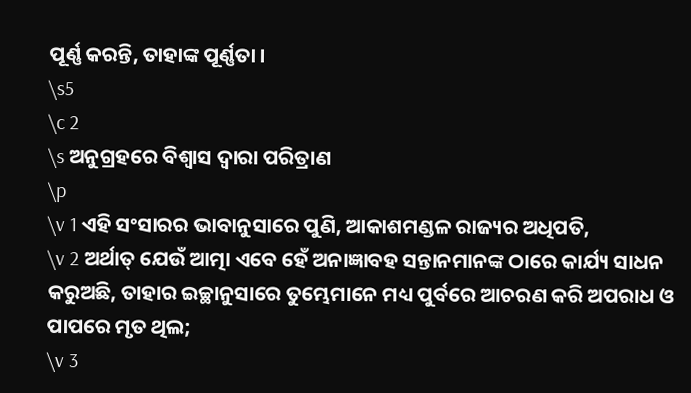ପୂର୍ଣ୍ଣ କରନ୍ତି, ତାହାଙ୍କ ପୂର୍ଣ୍ଣତା ।
\s5
\c 2
\s ଅନୁଗ୍ରହରେ ବିଶ୍ୱାସ ଦ୍ୱାରା ପରିତ୍ରାଣ
\p
\v 1 ଏହି ସଂସାରର ଭାବାନୁସାରେ ପୁଣି, ଆକାଶମଣ୍ଡଳ ରାଜ୍ୟର ଅଧିପତି,
\v 2 ଅର୍ଥାତ୍ ଯେଉଁ ଆତ୍ମା ଏବେ ହେଁ ଅନାଜ୍ଞାବହ ସନ୍ତାନମାନଙ୍କ ଠାରେ କାର୍ଯ୍ୟ ସାଧନ କରୁଅଛି, ତାହାର ଇଚ୍ଛାନୁସାରେ ତୁମ୍ଭେମାନେ ମଧ୍ୟ ପୁର୍ବରେ ଆଚରଣ କରି ଅପରାଧ ଓ ପାପରେ ମୃତ ଥିଲ;
\v 3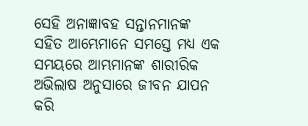ସେହି ଅନାଜ୍ଞାବହ ସନ୍ତାନମାନଙ୍କ ସହିତ ଆମ୍ଭେମାନେ ସମସ୍ତେ ମଧ୍ୟ ଏକ ସମୟରେ ଆମ୍ଭମାନଙ୍କ ଶାରୀରିକ ଅଭିଲାଷ ଅନୁସାରେ ଜୀବନ ଯାପନ କରି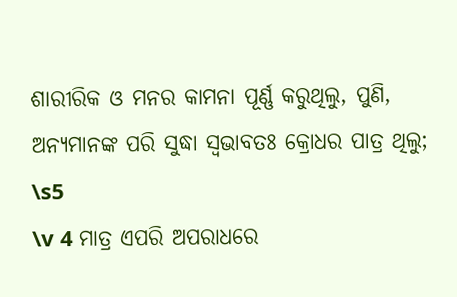ଶାରୀରିକ ଓ ମନର କାମନା ପୂର୍ଣ୍ଣ କରୁଥିଲୁ, ପୁଣି, ଅନ୍ୟମାନଙ୍କ ପରି ସୁଦ୍ଧା ସ୍ୱଭାବତଃ କ୍ରୋଧର ପାତ୍ର ଥିଲୁ;
\s5
\v 4 ମାତ୍ର ଏପରି ଅପରାଧରେ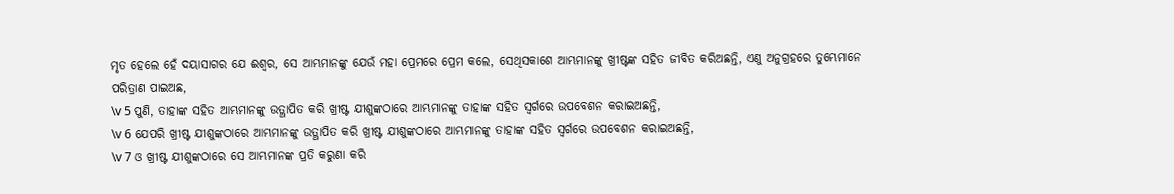ମୃତ ହେଲେ ହେଁ ଦୟାସାଗର ଯେ ଈଶ୍ୱର, ସେ ଆମ୍ଭମାନଙ୍କୁ ଯେଉଁ ମହା ପ୍ରେମରେ ପ୍ରେମ କଲେ, ସେଥିସକାଶେ ଆମ୍ଭମାନଙ୍କୁ ଖ୍ରୀଷ୍ଟଙ୍କ ସହିତ ଜୀବିତ କରିଅଛନ୍ତି, ଏଣୁ ଅନୁଗ୍ରହରେ ତୁମ୍ଭେମାନେ ପରିତ୍ରାଣ ପାଇଅଛ,
\v 5 ପୁଣି, ତାହାଙ୍କ ସହିତ ଆମ୍ଭମାନଙ୍କୁ ଉତ୍ଥାପିତ କରି ଖ୍ରୀଷ୍ଟ ଯୀଶୁଙ୍କଠାରେ ଆମ୍ଭମାନଙ୍କୁ ତାହାଙ୍କ ସହିତ ସ୍ୱର୍ଗରେ ଉପବେଶନ କରାଇଅଛନ୍ତି,
\v 6 ଯେପରି ଖ୍ରୀଷ୍ଟ ଯୀଶୁଙ୍କଠାରେ ଆମ୍ଭମାନଙ୍କୁ ଉତ୍ଥାପିତ କରି ଖ୍ରୀଷ୍ଟ ଯୀଶୁଙ୍କଠାରେ ଆମ୍ଭମାନଙ୍କୁ ତାହାଙ୍କ ସହିତ ସ୍ୱର୍ଗରେ ଉପବେଶନ କରାଇଅଛନ୍ତି,
\v 7 ଓ ଖ୍ରୀଷ୍ଟ ଯୀଶୁଙ୍କଠାରେ ସେ ଆମ୍ଭମାନଙ୍କ ପ୍ରତି କରୁଣା କରି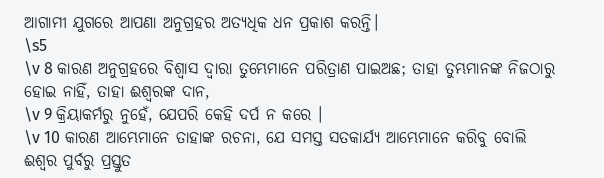ଆଗାମୀ ଯୁଗରେ ଆପଣା ଅନୁଗ୍ରହର ଅତ୍ୟଧିକ ଧନ ପ୍ରକାଶ କରନ୍ତି।
\s5
\v 8 କାରଣ ଅନୁଗ୍ରହରେ ବିଶ୍ୱାସ ଦ୍ୱାରା ତୁମ୍ଭେମାନେ ପରିତ୍ରାଣ ପାଇଅଛ; ତାହା ତୁମ୍ଭମାନଙ୍କ ନିଜଠାରୁ ହୋଇ ନାହିଁ, ତାହା ଈଶ୍ୱରଙ୍କ ଦାନ,
\v 9 କ୍ରିୟାକର୍ମରୁ ନୁହେଁ, ଯେପରି କେହି ଦର୍ପ ନ କରେ ।
\v 10 କାରଣ ଆମ୍ଭେମାନେ ତାହାଙ୍କ ରଚନା, ଯେ ସମସ୍ତ ସତକାର୍ଯ୍ୟ ଆମ୍ଭେମାନେ କରିବୁ ବୋଲି ଈଶ୍ୱର ପୁର୍ବରୁ ପ୍ରସ୍ତୁତ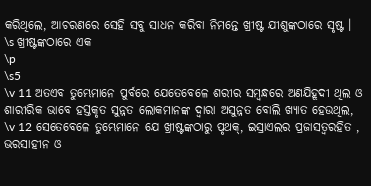କରିଥିଲେ, ଆଚରଣରେ ସେହି ସବୁ ସାଧନ କରିବା ନିମନ୍ତେ ଖ୍ରୀଷ୍ଟ ଯୀଶୁଙ୍କଠାରେ ସୃଷ୍ଟ ।
\s ଖ୍ରୀଷ୍ଟଙ୍କଠାରେ ଏକ
\p
\s5
\v 11 ଅତଏବ ତୁମ୍ଭେମାନେ ପୁର୍ବରେ ଯେତେବେଳେ ଶରୀର ସମ୍ବନ୍ଧରେ ଅଣଯିହୂଦୀ ଥିଲ ଓ ଶାରୀରିକ ଭାବେ ହସ୍ତକୃତ ସୁନ୍ନତ ଲୋକମାନଙ୍କ ଦ୍ୱାରା ଅସୁନ୍ନତ ବୋଲି ଖ୍ୟାତ ହେଉଥିଲ,
\v 12 ସେତେବେଳେ ତୁମ୍ଭେମାନେ ଯେ ଖ୍ରୀଷ୍ଟଙ୍କଠାରୁ ପୃଥକ୍, ଇସ୍ରାଏଲର ପ୍ରଜାସତ୍ୱରହିତ , ଭରସାହୀନ ଓ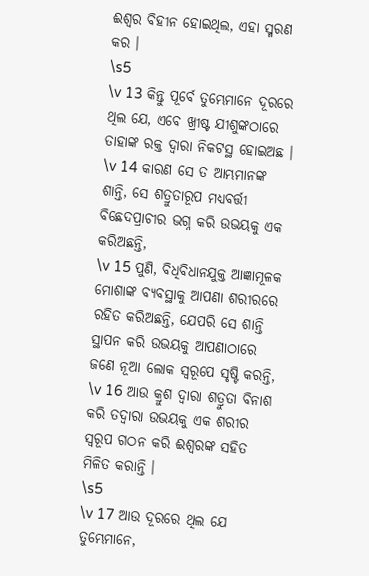ଈଶ୍ୱର ବିହୀନ ହୋଇଥିଲ, ଏହା ସ୍ମରଣ କର ।
\s5
\v 13 କିନ୍ତୁ ପୂର୍ବେ ତୁମ୍ଭେମାନେ ଦୂରରେ ଥିଲ ଯେ, ଏବେ ଖ୍ରୀଷ୍ଟ ଯୀଶୁଙ୍କଠାରେ ତାହାଙ୍କ ରକ୍ତ ଦ୍ୱାରା ନିକଟସ୍ଥ ହୋଇଅଛ ।
\v 14 କାରଣ ସେ ତ ଆମ୍ଭମାନଙ୍କ ଶାନ୍ତି, ସେ ଶତ୍ରୁତାରୂପ ମଧ୍ୟବର୍ତ୍ତୀ ବିଛେଦପ୍ରାଚୀର ଭଗ୍ନ କରି ଉଭୟକୁ ଏକ କରିଅଛନ୍ତି,
\v 15 ପୁଣି, ବିଧିବିଧାନଯୁକ୍ତ ଆଜ୍ଞାମୂଳକ ମୋଶାଙ୍କ ବ୍ୟବସ୍ଥାକୁ ଆପଣା ଶରୀରରେ ରହିତ କରିଅଛନ୍ତି, ଯେପରି ସେ ଶାନ୍ତି ସ୍ଥାପନ କରି ଉଭୟକୁ ଆପଣାଠାରେ ଜଣେ ନୂଆ ଲୋକ ସ୍ୱରୂପେ ସୃଷ୍ଟି କରନ୍ତି,
\v 16 ଆଉ କ୍ରୁଶ ଦ୍ୱାରା ଶତ୍ରୁତା ବିନାଶ କରି ତଦ୍ୱାରା ଉଭୟକୁ ଏକ ଶରୀର ସ୍ୱରୂପ ଗଠନ କରି ଈଶ୍ୱରଙ୍କ ସହିତ ମିଳିତ କରାନ୍ତି ।
\s5
\v 17 ଆଉ ଦୂରରେ ଥିଲ ଯେ ତୁମ୍ଭେମାନେ,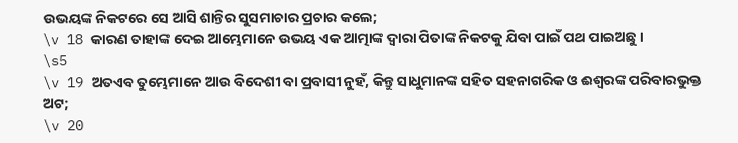ଉଭୟଙ୍କ ନିକଟରେ ସେ ଆସି ଶାନ୍ତିର ସୁସମାଚାର ପ୍ରଚାର କଲେ;
\v 18 କାରଣ ତାହାଙ୍କ ଦେଇ ଆମ୍ଭେମାନେ ଉଭୟ ଏକ ଆତ୍ମାଙ୍କ ଦ୍ୱାରା ପିତାଙ୍କ ନିକଟକୁ ଯିବା ପାଇଁ ପଥ ପାଇଅଛୁ ।
\s5
\v 19 ଅତଏବ ତୁମ୍ଭେମାନେ ଆଉ ବିଦେଶୀ ବା ପ୍ରବାସୀ ନୁହଁ, କିନ୍ତୁ ସାଧୁମାନଙ୍କ ସହିତ ସହନାଗରିକ ଓ ଈଶ୍ୱରଙ୍କ ପରିବାରଭୁକ୍ତ ଅଟ;
\v 20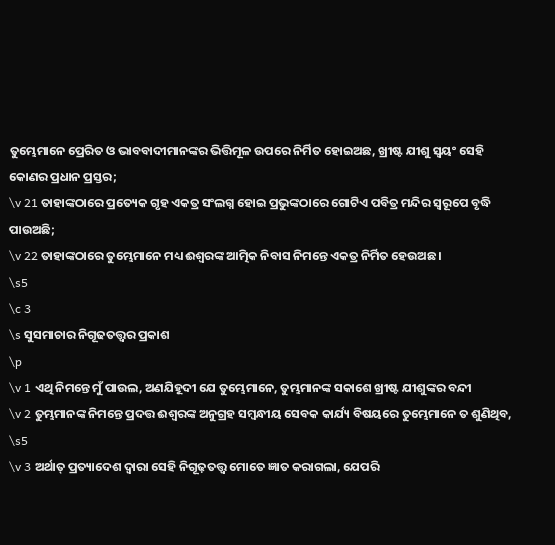ତୁମ୍ଭେମାନେ ପ୍ରେରିତ ଓ ଭାବବାଦୀମାନଙ୍କର ଭିତ୍ତିମୂଳ ଉପରେ ନିର୍ମିତ ହୋଇଅଛ, ଖ୍ରୀଷ୍ଟ ଯୀଶୁ ସ୍ୱୟଂ ସେହି କୋଣର ପ୍ରଧାନ ପ୍ରସ୍ତର;
\v 21 ତାହାଙ୍କଠାରେ ପ୍ରତ୍ୟେକ ଗୃହ ଏକତ୍ର ସଂଲଗ୍ନ ହୋଇ ପ୍ରଭୁଙ୍କଠାରେ ଗୋଟିଏ ପବିତ୍ର ମନ୍ଦିର ସ୍ୱରୂପେ ବୃଦ୍ଧି ପାଉଅଛି;
\v 22 ତାହାଙ୍କଠାରେ ତୁମ୍ଭେମାନେ ମଧ୍ୟ ଈଶ୍ୱରଙ୍କ ଆତ୍ମିକ ନିବାସ ନିମନ୍ତେ ଏକତ୍ର ନିର୍ମିତ ହେଉଅଛ ।
\s5
\c 3
\s ସୁସମାଚାର ନିଗୂଢତତ୍ତ୍ୱର ପ୍ରକାଶ
\p
\v 1 ଏଥି ନିମନ୍ତେ ମୁଁ ପାଉଲ, ଅଣଯିହୂଦୀ ଯେ ତୁମ୍ଭେମାନେ, ତୁମ୍ଭମାନଙ୍କ ସକାଶେ ଖ୍ରୀଷ୍ଟ ଯୀଶୁଙ୍କର ବନ୍ଦୀ
\v 2 ତୁମ୍ଭମାନଙ୍କ ନିମନ୍ତେ ପ୍ରଦତ୍ତ ଈଶ୍ୱରଙ୍କ ଅନୁଗ୍ରହ ସମ୍ବନ୍ଧୀୟ ସେବକ କାର୍ଯ୍ୟ ବିଷୟରେ ତୁମ୍ଭେମାନେ ତ ଶୁଣିଥିବ,
\s5
\v 3 ଅର୍ଥାତ୍ ପ୍ରତ୍ୟାଦେଶ ଦ୍ୱାରା ସେହି ନିଗୂଢ଼ତତ୍ତ୍ୱ ମୋତେ ଜ୍ଞାତ କରାଗଲା, ଯେପରି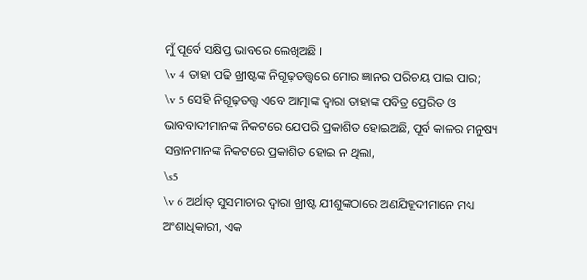ମୁଁ ପୂର୍ବେ ସକ୍ଷିପ୍ତ ଭାବରେ ଲେଖିଅଛି ।
\v 4 ତାହା ପଢି ଖ୍ରୀଷ୍ଟଙ୍କ ନିଗୂଢ଼ତତ୍ତ୍ୱରେ ମୋର ଜ୍ଞାନର ପରିଚୟ ପାଇ ପାର;
\v 5 ସେହି ନିଗୂଢ଼ତତ୍ତ୍ୱ ଏବେ ଆତ୍ମାଙ୍କ ଦ୍ୱାରା ତାହାଙ୍କ ପବିତ୍ର ପ୍ରେରିତ ଓ ଭାବବାଦୀମାନଙ୍କ ନିକଟରେ ଯେପରି ପ୍ରକାଶିତ ହୋଇଅଛି, ପୂର୍ବ କାଳର ମନୁଷ୍ୟ ସନ୍ତାନମାନଙ୍କ ନିକଟରେ ପ୍ରକାଶିତ ହୋଇ ନ ଥିଲା,
\s5
\v 6 ଅର୍ଥାତ୍ ସୁସମାଚାର ଦ୍ୱାରା ଖ୍ରୀଷ୍ଟ ଯୀଶୁଙ୍କଠାରେ ଅଣଯିହୂଦୀମାନେ ମଧ୍ୟ ଅଂଶାଧିକାରୀ, ଏକ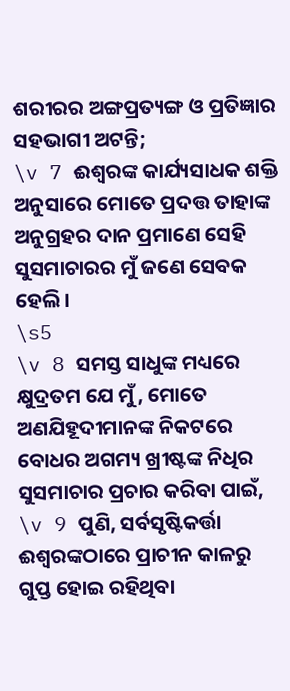ଶରୀରର ଅଙ୍ଗପ୍ରତ୍ୟଙ୍ଗ ଓ ପ୍ରତିଜ୍ଞାର ସହଭାଗୀ ଅଟନ୍ତି;
\v 7 ଈଶ୍ୱରଙ୍କ କାର୍ଯ୍ୟସାଧକ ଶକ୍ତି ଅନୁସାରେ ମୋତେ ପ୍ରଦତ୍ତ ତାହାଙ୍କ ଅନୁଗ୍ରହର ଦାନ ପ୍ରମାଣେ ସେହି ସୁସମାଚାରର ମୁଁ ଜଣେ ସେବକ ହେଲି।
\s5
\v 8 ସମସ୍ତ ସାଧୁଙ୍କ ମଧ୍ୟରେ କ୍ଷୁଦ୍ରତମ ଯେ ମୁଁ, ମୋତେ ଅଣଯିହୂଦୀମାନଙ୍କ ନିକଟରେ ବୋଧର ଅଗମ୍ୟ ଖ୍ରୀଷ୍ଟଙ୍କ ନିଧିର ସୁସମାଚାର ପ୍ରଚାର କରିବା ପାଇଁ,
\v 9 ପୁଣି, ସର୍ବସୃଷ୍ଟିକର୍ତ୍ତା ଈଶ୍ୱରଙ୍କଠାରେ ପ୍ରାଚୀନ କାଳରୁ ଗୁପ୍ତ ହୋଇ ରହିଥିବା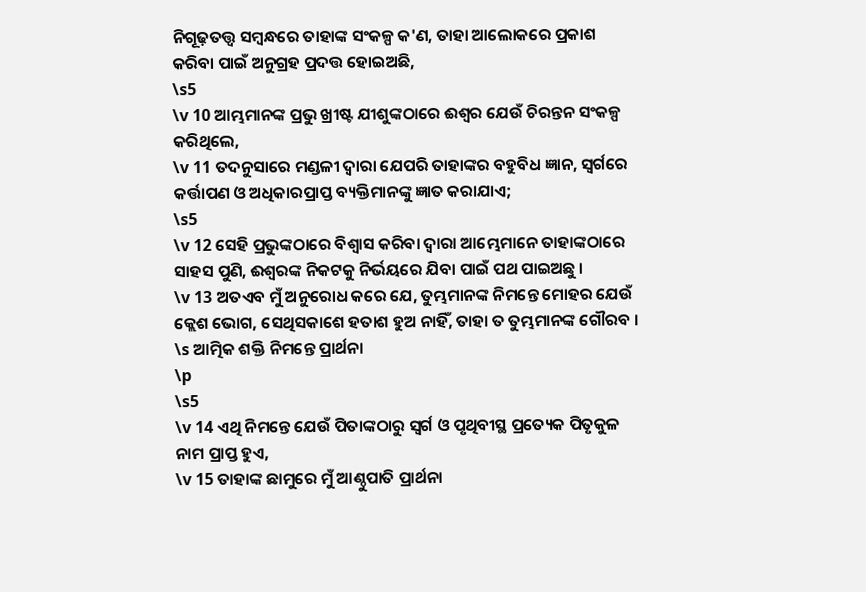ନିଗୂଢ଼ତତ୍ତ୍ୱ ସମ୍ବନ୍ଧରେ ତାହାଙ୍କ ସଂକଳ୍ପ କ'ଣ, ତାହା ଆଲୋକରେ ପ୍ରକାଶ କରିବା ପାଇଁ ଅନୁଗ୍ରହ ପ୍ରଦତ୍ତ ହୋଇଅଛି,
\s5
\v 10 ଆମ୍ଭମାନଙ୍କ ପ୍ରଭୁ ଖ୍ରୀଷ୍ଟ ଯୀଶୁଙ୍କଠାରେ ଈଶ୍ୱର ଯେଉଁ ଚିରନ୍ତନ ସଂକଳ୍ପ କରିଥିଲେ,
\v 11 ତଦନୁସାରେ ମଣ୍ଡଳୀ ଦ୍ୱାରା ଯେପରି ତାହାଙ୍କର ବହୁବିଧ ଜ୍ଞାନ, ସ୍ୱର୍ଗରେ କର୍ତ୍ତାପଣ ଓ ଅଧିକାରପ୍ରାପ୍ତ ବ୍ୟକ୍ତିମାନଙ୍କୁ ଜ୍ଞାତ କରାଯାଏ;
\s5
\v 12 ସେହି ପ୍ରଭୁଙ୍କଠାରେ ବିଶ୍ୱାସ କରିବା ଦ୍ୱାରା ଆମ୍ଭେମାନେ ତାହାଙ୍କଠାରେ ସାହସ ପୁଣି, ଈଶ୍ୱରଙ୍କ ନିକଟକୁ ନିର୍ଭୟରେ ଯିବା ପାଇଁ ପଥ ପାଇଅଛୁ ।
\v 13 ଅତଏବ ମୁଁ ଅନୁରୋଧ କରେ ଯେ, ତୁମ୍ଭମାନଙ୍କ ନିମନ୍ତେ ମୋହର ଯେଉଁ କ୍ଲେଶ ଭୋଗ, ସେଥିସକାଶେ ହତାଶ ହୁଅ ନାହିଁ, ତାହା ତ ତୁମ୍ଭମାନଙ୍କ ଗୌରବ ।
\s ଆତ୍ମିକ ଶକ୍ତି ନିମନ୍ତେ ପ୍ରାର୍ଥନା
\p
\s5
\v 14 ଏଥି ନିମନ୍ତେ ଯେଉଁ ପିତାଙ୍କଠାରୁ ସ୍ୱର୍ଗ ଓ ପୃଥିବୀସ୍ଥ ପ୍ରତ୍ୟେକ ପିତୃକୁଳ ନାମ ପ୍ରାପ୍ତ ହୁଏ,
\v 15 ତାହାଙ୍କ ଛାମୁରେ ମୁଁ ଆଣ୍ଠୁପାତି ପ୍ରାର୍ଥନା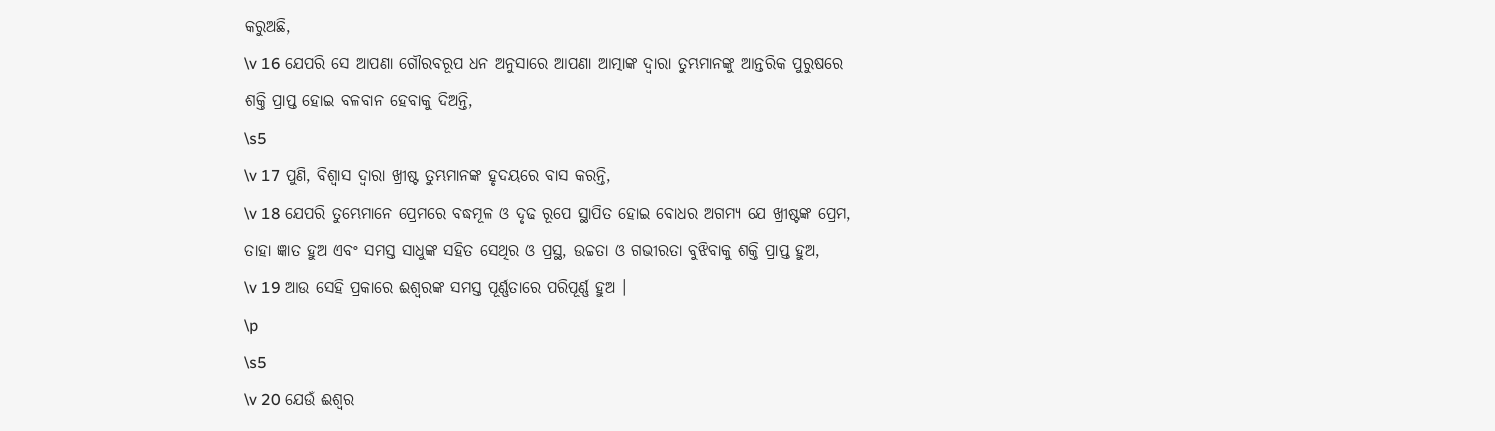କରୁଅଛି,
\v 16 ଯେପରି ସେ ଆପଣା ଗୌରବରୂପ ଧନ ଅନୁସାରେ ଆପଣା ଆତ୍ମାଙ୍କ ଦ୍ୱାରା ତୁମ୍ଭମାନଙ୍କୁ ଆନ୍ତରିକ ପୁରୁଷରେ ଶକ୍ତି ପ୍ରାପ୍ତ ହୋଇ ବଳବାନ ହେବାକୁ ଦିଅନ୍ତି,
\s5
\v 17 ପୁଣି, ବିଶ୍ୱାସ ଦ୍ୱାରା ଖ୍ରୀଷ୍ଟ ତୁମ୍ଭମାନଙ୍କ ହୃଦୟରେ ବାସ କରନ୍ତି,
\v 18 ଯେପରି ତୁମ୍ଭେମାନେ ପ୍ରେମରେ ବଦ୍ଧମୂଳ ଓ ଦୃଢ ରୂପେ ସ୍ଥାପିତ ହୋଇ ବୋଧର ଅଗମ୍ୟ ଯେ ଖ୍ରୀଷ୍ଟଙ୍କ ପ୍ରେମ, ତାହା ଜ୍ଞାତ ହୁଅ ଏବଂ ସମସ୍ତ ସାଧୁଙ୍କ ସହିତ ସେଥିର ଓ ପ୍ରସ୍ଥ, ଉଚ୍ଚତା ଓ ଗଭୀରତା ବୁଝିବାକୁ ଶକ୍ତି ପ୍ରାପ୍ତ ହୁଅ,
\v 19 ଆଉ ସେହି ପ୍ରକାରେ ଈଶ୍ୱରଙ୍କ ସମସ୍ତ ପୂର୍ଣ୍ଣତାରେ ପରିପୂର୍ଣ୍ଣ ହୁଅ ।
\p
\s5
\v 20 ଯେଉଁ ଈଶ୍ୱର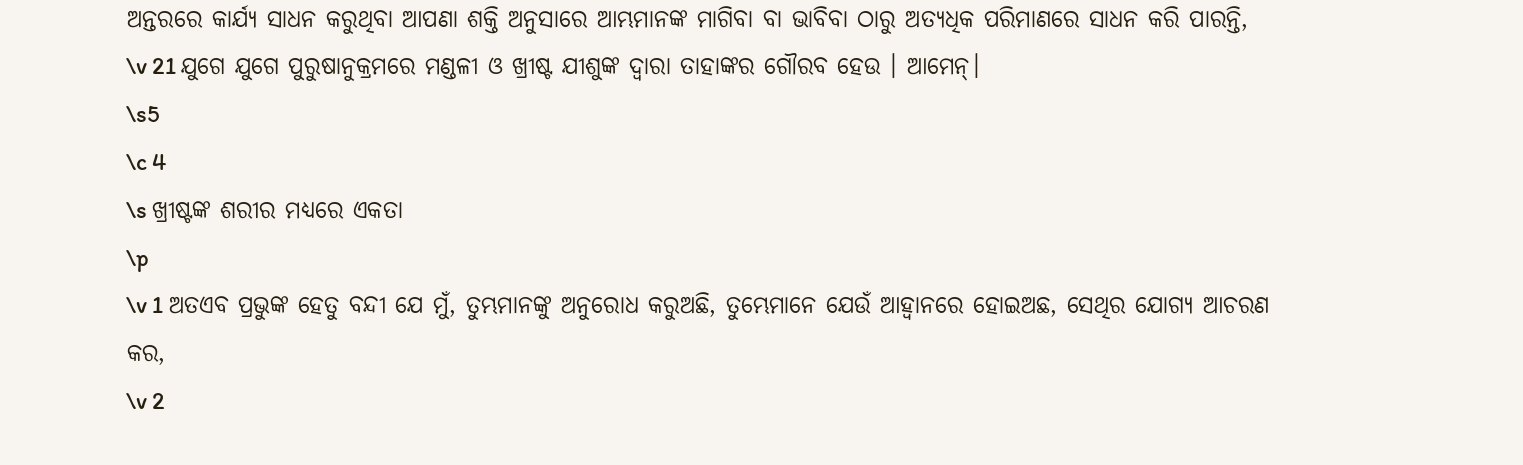ଅନ୍ତରରେ କାର୍ଯ୍ୟ ସାଧନ କରୁଥିବା ଆପଣା ଶକ୍ତି ଅନୁସାରେ ଆମ୍ଭମାନଙ୍କ ମାଗିବା ବା ଭାବିବା ଠାରୁ ଅତ୍ୟଧିକ ପରିମାଣରେ ସାଧନ କରି ପାରନ୍ତି,
\v 21 ଯୁଗେ ଯୁଗେ ପୁରୁଷାନୁକ୍ରମରେ ମଣ୍ଡଳୀ ଓ ଖ୍ରୀଷ୍ଟ ଯୀଶୁଙ୍କ ଦ୍ୱାରା ତାହାଙ୍କର ଗୌରବ ହେଉ । ଆମେନ୍।
\s5
\c 4
\s ଖ୍ରୀଷ୍ଟଙ୍କ ଶରୀର ମଧ୍ୟରେ ଏକତା
\p
\v 1 ଅତଏବ ପ୍ରଭୁଙ୍କ ହେତୁ ବନ୍ଦୀ ଯେ ମୁଁ, ତୁମ୍ଭମାନଙ୍କୁ ଅନୁରୋଧ କରୁଅଛି, ତୁମ୍ଭେମାନେ ଯେଉଁ ଆହ୍ୱାନରେ ହୋଇଅଛ, ସେଥିର ଯୋଗ୍ୟ ଆଚରଣ କର,
\v 2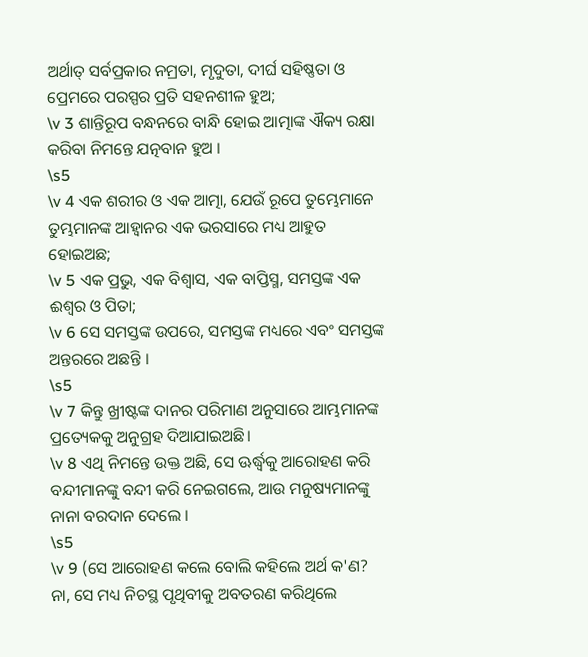ଅର୍ଥାତ୍ ସର୍ବପ୍ରକାର ନମ୍ରତା, ମୃଦୁତା, ଦୀର୍ଘ ସହିଷ୍ଣତା ଓ ପ୍ରେମରେ ପରସ୍ପର ପ୍ରତି ସହନଶୀଳ ହୁଅ;
\v 3 ଶାନ୍ତିରୂପ ବନ୍ଧନରେ ବାନ୍ଧି ହୋଇ ଆତ୍ମାଙ୍କ ଐକ୍ୟ ରକ୍ଷା କରିବା ନିମନ୍ତେ ଯତ୍ନବାନ ହୁଅ ।
\s5
\v 4 ଏକ ଶରୀର ଓ ଏକ ଆତ୍ମା, ଯେଉଁ ରୂପେ ତୁମ୍ଭେମାନେ ତୁମ୍ଭମାନଙ୍କ ଆହ୍ୱାନର ଏକ ଭରସାରେ ମଧ୍ୟ ଆହୁତ ହୋଇଅଛ;
\v 5 ଏକ ପ୍ରଭୁ, ଏକ ବିଶ୍ୱାସ, ଏକ ବାପ୍ତିସ୍ମ, ସମସ୍ତଙ୍କ ଏକ ଈଶ୍ୱର ଓ ପିତା;
\v 6 ସେ ସମସ୍ତଙ୍କ ଉପରେ, ସମସ୍ତଙ୍କ ମଧ୍ୟରେ ଏବଂ ସମସ୍ତଙ୍କ ଅନ୍ତରରେ ଅଛନ୍ତି ।
\s5
\v 7 କିନ୍ତୁ ଖ୍ରୀଷ୍ଟଙ୍କ ଦାନର ପରିମାଣ ଅନୁସାରେ ଆମ୍ଭମାନଙ୍କ ପ୍ରତ୍ୟେକକୁ ଅନୁଗ୍ରହ ଦିଆଯାଇଅଛି।
\v 8 ଏଥି ନିମନ୍ତେ ଉକ୍ତ ଅଛି, ସେ ଊର୍ଦ୍ଧ୍ୱକୁ ଆରୋହଣ କରି ବନ୍ଦୀମାନଙ୍କୁ ବନ୍ଦୀ କରି ନେଇଗଲେ, ଆଉ ମନୁଷ୍ୟମାନଙ୍କୁ ନାନା ବରଦାନ ଦେଲେ ।
\s5
\v 9 (ସେ ଆରୋହଣ କଲେ ବୋଲି କହିଲେ ଅର୍ଥ କ'ଣ? ନା, ସେ ମଧ୍ୟ ନିଚସ୍ଥ ପୃଥିବୀକୁ ଅବତରଣ କରିଥିଲେ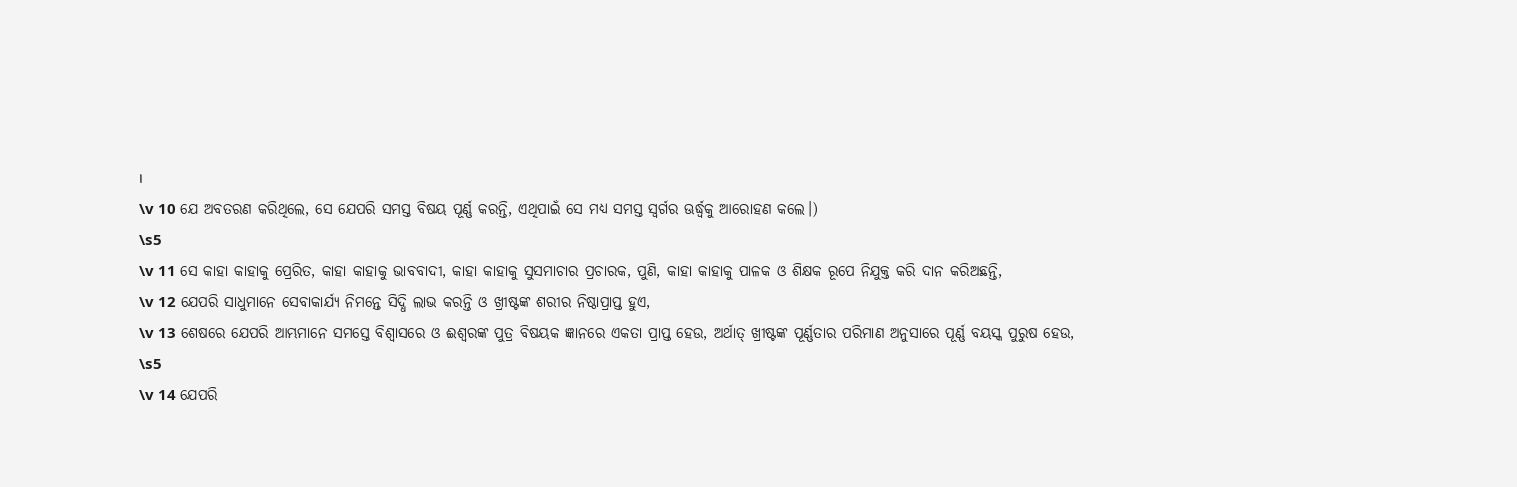।
\v 10 ଯେ ଅବତରଣ କରିଥିଲେ, ସେ ଯେପରି ସମସ୍ତ ବିଷୟ ପୂର୍ଣ୍ଣ କରନ୍ତି, ଏଥିପାଇଁ ସେ ମଧ୍ୟ ସମସ୍ତ ସ୍ୱର୍ଗର ଊର୍ଦ୍ଧ୍ୱକୁ ଆରୋହଣ କଲେ।)
\s5
\v 11 ସେ କାହା କାହାକୁ ପ୍ରେରିତ, କାହା କାହାକୁ ଭାବବାଦୀ, କାହା କାହାକୁ ସୁସମାଚାର ପ୍ରଚାରକ, ପୁଣି, କାହା କାହାକୁ ପାଳକ ଓ ଶିକ୍ଷକ ରୂପେ ନିଯୁକ୍ତ କରି ଦାନ କରିଅଛନ୍ତି,
\v 12 ଯେପରି ସାଧୁମାନେ ସେବାକାର୍ଯ୍ୟ ନିମନ୍ତେ ସିଦ୍ଧି ଲାଭ କରନ୍ତି ଓ ଖ୍ରୀଷ୍ଟଙ୍କ ଶରୀର ନିଷ୍ଠାପ୍ରାପ୍ତ ହୁଏ,
\v 13 ଶେଷରେ ଯେପରି ଆମ୍ଭମାନେ ସମସ୍ତେ ବିଶ୍ୱାସରେ ଓ ଈଶ୍ୱରଙ୍କ ପୁତ୍ର ବିଷୟକ ଜ୍ଞାନରେ ଏକତା ପ୍ରାପ୍ତ ହେଉ, ଅର୍ଥାତ୍ ଖ୍ରୀଷ୍ଟଙ୍କ ପୂର୍ଣ୍ଣତାର ପରିମାଣ ଅନୁସାରେ ପୂର୍ଣ୍ଣ ବୟସ୍କ ପୁରୁଷ ହେଉ,
\s5
\v 14 ଯେପରି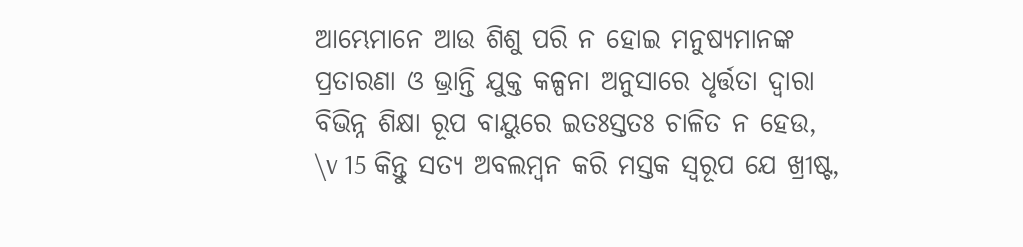ଆମ୍ଭେମାନେ ଆଉ ଶିଶୁ ପରି ନ ହୋଇ ମନୁଷ୍ୟମାନଙ୍କ ପ୍ରତାରଣା ଓ ଭ୍ରାନ୍ତି ଯୁକ୍ତ କଳ୍ପନା ଅନୁସାରେ ଧୃର୍ତ୍ତତା ଦ୍ୱାରା ବିଭିନ୍ନ ଶିକ୍ଷା ରୂପ ବାୟୁରେ ଇତଃସ୍ତତଃ ଚାଳିତ ନ ହେଉ,
\v 15 କିନ୍ତୁ ସତ୍ୟ ଅବଲମ୍ବନ କରି ମସ୍ତକ ସ୍ଵରୂପ ଯେ ଖ୍ରୀଷ୍ଟ,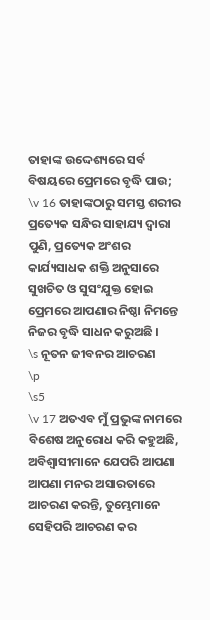ତାହାଙ୍କ ଉଦ୍ଦେଶ୍ୟରେ ସର୍ବ ବିଷୟରେ ପ୍ରେମରେ ବୃଦ୍ଧି ପାଉ;
\v 16 ତାହାଙ୍କଠାରୁ ସମସ୍ତ ଶରୀର ପ୍ରତ୍ୟେକ ସନ୍ଧିର ସାହାଯ୍ୟ ଦ୍ୱାରା ପୁଣି, ପ୍ରତ୍ୟେକ ଅଂଶର କାର୍ଯ୍ୟସାଧକ ଶକ୍ତି ଅନୁସାରେ ସୁଖଚିତ ଓ ସୁସଂଯୁକ୍ତ ହୋଇ ପ୍ରେମରେ ଆପଣାର ନିଷ୍ଠା ନିମନ୍ତେ ନିଜର ବୃଦ୍ଧି ସାଧନ କରୁଅଛି ।
\s ନୂତନ ଜୀବନର ଆଚରଣ
\p
\s5
\v 17 ଅତଏବ ମୁଁ ପ୍ରଭୁଙ୍କ ନାମରେ ବିଶେଷ ଅନୁରୋଧ କରି କହୁଅଛି, ଅବିଶ୍ୱାସୀମାନେ ଯେପରି ଆପଣା ଆପଣା ମନର ଅସାରତାରେ ଆଚରଣ କରନ୍ତି, ତୁମ୍ଭେମାନେ ସେହିପରି ଆଚରଣ କର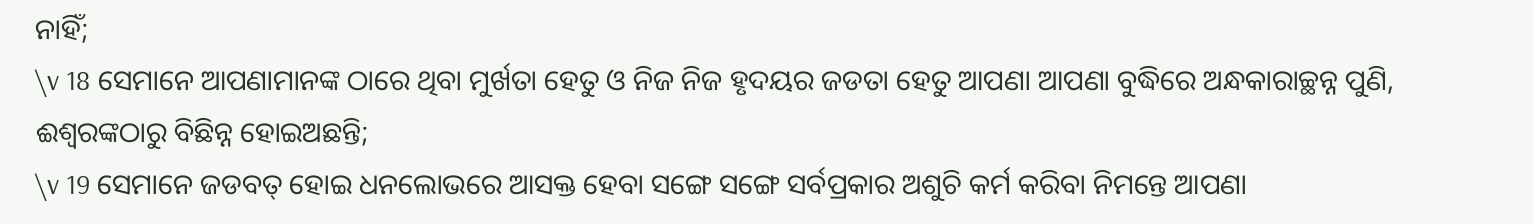ନାହିଁ;
\v 18 ସେମାନେ ଆପଣାମାନଙ୍କ ଠାରେ ଥିବା ମୁର୍ଖତା ହେତୁ ଓ ନିଜ ନିଜ ହୃଦୟର ଜଡତା ହେତୁ ଆପଣା ଆପଣା ବୁଦ୍ଧିରେ ଅନ୍ଧକାରାଚ୍ଛନ୍ନ ପୁଣି, ଈଶ୍ୱରଙ୍କଠାରୁ ବିଛିନ୍ନ ହୋଇଅଛନ୍ତି;
\v 19 ସେମାନେ ଜଡବତ୍ ହୋଇ ଧନଲୋଭରେ ଆସକ୍ତ ହେବା ସଙ୍ଗେ ସଙ୍ଗେ ସର୍ବପ୍ରକାର ଅଶୁଚି କର୍ମ କରିବା ନିମନ୍ତେ ଆପଣା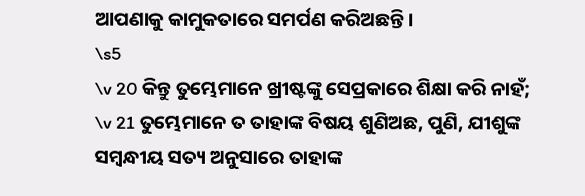ଆପଣାକୁ କାମୁକତାରେ ସମର୍ପଣ କରିଅଛନ୍ତି ।
\s5
\v 20 କିନ୍ତୁ ତୁମ୍ଭେମାନେ ଖ୍ରୀଷ୍ଟଙ୍କୁ ସେପ୍ରକାରେ ଶିକ୍ଷା କରି ନାହଁ;
\v 21 ତୁମ୍ଭେମାନେ ତ ତାହାଙ୍କ ବିଷୟ ଶୁଣିଅଛ, ପୁଣି, ଯୀଶୁଙ୍କ ସମ୍ବନ୍ଧୀୟ ସତ୍ୟ ଅନୁସାରେ ତାହାଙ୍କ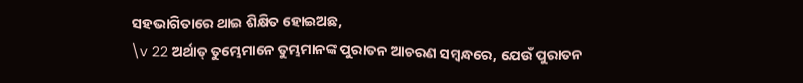ସହଭାଗିତାରେ ଥାଇ ଶିକ୍ଷିତ ହୋଇଅଛ,
\v 22 ଅର୍ଥାତ୍ ତୁମ୍ଭେମାନେ ତୁମ୍ଭମାନଙ୍କ ପୁରାତନ ଆଚରଣ ସମ୍ବନ୍ଧରେ, ଯେଉଁ ପୁରାତନ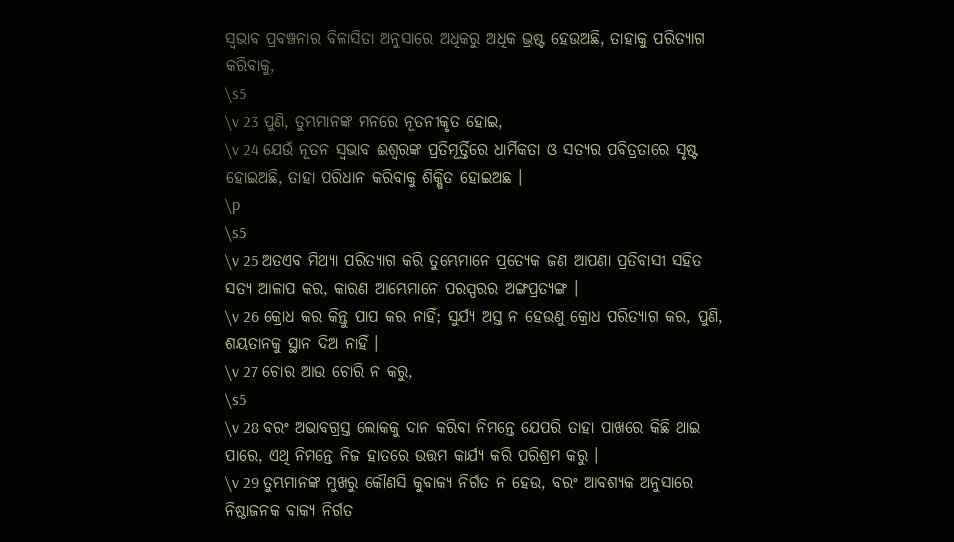ସ୍ୱଭାବ ପ୍ରବଞ୍ଚନାର ବିଳାସିତା ଅନୁସାରେ ଅଧିକରୁ ଅଧିକ ଭ୍ରଷ୍ଟ ହେଉଅଛି, ତାହାକୁ ପରିତ୍ୟାଗ କରିବାକୁ,
\s5
\v 23 ପୁଣି, ତୁମ୍ଭମାନଙ୍କ ମନରେ ନୂତନୀକୃତ ହୋଇ,
\v 24 ଯେଉଁ ନୂତନ ସ୍ୱଭାବ ଈଶ୍ୱରଙ୍କ ପ୍ରତିମୂର୍ତ୍ତିରେ ଧାର୍ମିକତା ଓ ସତ୍ୟର ପବିତ୍ରତାରେ ସୃଷ୍ଟ ହୋଇଅଛି, ତାହା ପରିଧାନ କରିବାକୁ ଶିକ୍ଷିତ ହୋଇଅଛ ।
\p
\s5
\v 25 ଅତଏବ ମିଥ୍ୟା ପରିତ୍ୟାଗ କରି ତୁମ୍ଭେମାନେ ପ୍ରତ୍ୟେକ ଜଣ ଆପଣା ପ୍ରତିବାସୀ ସହିତ ସତ୍ୟ ଆଳାପ କର, କାରଣ ଆମ୍ଭେମାନେ ପରସ୍ପରର ଅଙ୍ଗପ୍ରତ୍ୟଙ୍ଗ ।
\v 26 କ୍ରୋଧ କର କିନ୍ତୁ ପାପ କର ନାହିଁ; ସୁର୍ଯ୍ୟ ଅସ୍ତ ନ ହେଉଣୁ କ୍ରୋଧ ପରିତ୍ୟାଗ କର, ପୁଣି, ଶୟତାନକୁ ସ୍ଥାନ ଦିଅ ନାହିଁ ।
\v 27 ଚୋର ଆଉ ଚୋରି ନ କରୁ,
\s5
\v 28 ବରଂ ଅଭାବଗ୍ରସ୍ତ ଲୋକକୁ ଦାନ କରିବା ନିମନ୍ତେ ଯେପରି ତାହା ପାଖରେ କିଛି ଥାଇ ପାରେ, ଏଥି ନିମନ୍ତେ ନିଜ ହାତରେ ଉତ୍ତମ କାର୍ଯ୍ୟ କରି ପରିଶ୍ରମ କରୁ ।
\v 29 ତୁମ୍ଭମାନଙ୍କ ମୁଖରୁ କୌଣସି କୁବାକ୍ୟ ନିର୍ଗତ ନ ହେଉ, ବରଂ ଆବଶ୍ୟକ ଅନୁସାରେ ନିଷ୍ଠାଜନକ ବାକ୍ୟ ନିର୍ଗତ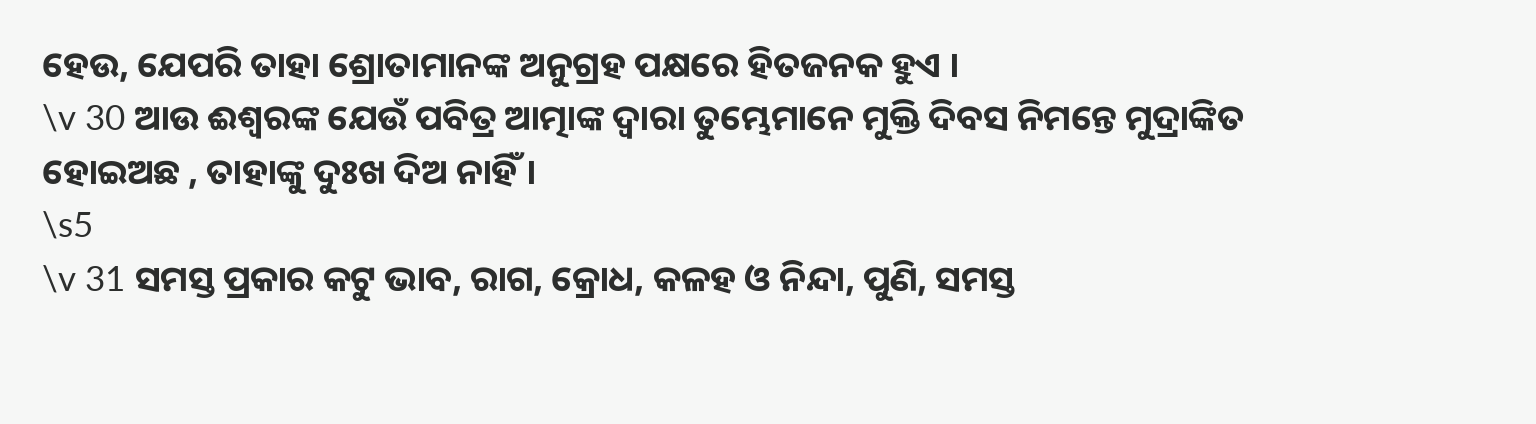ହେଉ, ଯେପରି ତାହା ଶ୍ରୋତାମାନଙ୍କ ଅନୁଗ୍ରହ ପକ୍ଷରେ ହିତଜନକ ହୁଏ ।
\v 30 ଆଉ ଈଶ୍ୱରଙ୍କ ଯେଉଁ ପବିତ୍ର ଆତ୍ମାଙ୍କ ଦ୍ୱାରା ତୁମ୍ଭେମାନେ ମୁକ୍ତି ଦିବସ ନିମନ୍ତେ ମୁଦ୍ରାଙ୍କିତ ହୋଇଅଛ , ତାହାଙ୍କୁ ଦୁଃଖ ଦିଅ ନାହିଁ ।
\s5
\v 31 ସମସ୍ତ ପ୍ରକାର କଟୁ ଭାବ, ରାଗ, କ୍ରୋଧ, କଳହ ଓ ନିନ୍ଦା, ପୁଣି, ସମସ୍ତ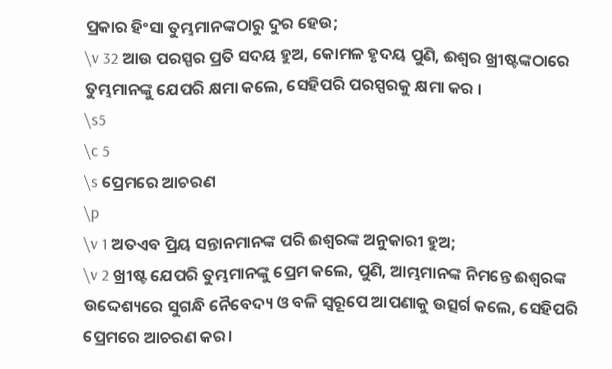ପ୍ରକାର ହିଂସା ତୁମ୍ଭମାନଙ୍କଠାରୁ ଦୁର ହେଉ;
\v 32 ଆଉ ପରସ୍ପର ପ୍ରତି ସଦୟ ହୁଅ, କୋମଳ ହୃଦୟ ପୁଣି, ଈଶ୍ୱର ଖ୍ରୀଷ୍ଟଙ୍କଠାରେ ତୁମ୍ଭମାନଙ୍କୁ ଯେପରି କ୍ଷମା କଲେ, ସେହିପରି ପରସ୍ପରକୁ କ୍ଷମା କର ।
\s5
\c 5
\s ପ୍ରେମରେ ଆଚରଣ
\p
\v 1 ଅତଏବ ପ୍ରିୟ ସନ୍ତାନମାନଙ୍କ ପରି ଈଶ୍ୱରଙ୍କ ଅନୁକାରୀ ହୁଅ;
\v 2 ଖ୍ରୀଷ୍ଟ ଯେପରି ତୁମ୍ଭମାନଙ୍କୁ ପ୍ରେମ କଲେ, ପୁଣି, ଆମ୍ଭମାନଙ୍କ ନିମନ୍ତେ ଈଶ୍ୱରଙ୍କ ଉଦ୍ଦେଶ୍ୟରେ ସୁଗନ୍ଧି ନୈବେଦ୍ୟ ଓ ବଳି ସ୍ଵରୂପେ ଆପଣାକୁ ଉତ୍ସର୍ଗ କଲେ, ସେହିପରି ପ୍ରେମରେ ଆଚରଣ କର।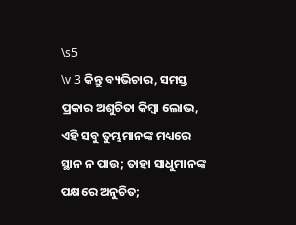\s5
\v 3 କିନ୍ତୁ ବ୍ୟଭିଚାର, ସମସ୍ତ ପ୍ରକାର ଅଶୁଚିତା କିମ୍ବା ଲୋଭ, ଏହି ସବୁ ତୁମ୍ଭମାନଙ୍କ ମଧ୍ୟରେ ସ୍ଥାନ ନ ପାଉ; ତାହା ସାଧୁମାନଙ୍କ ପକ୍ଷରେ ଅନୁଚିତ;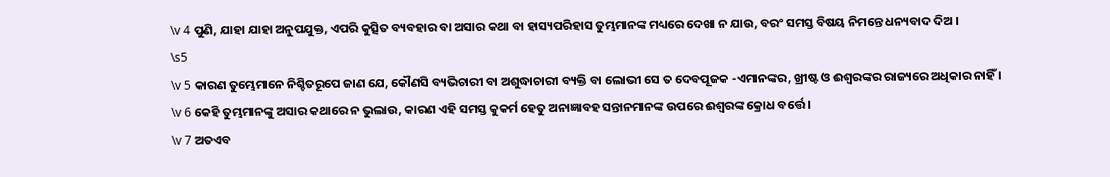\v 4 ପୁଣି, ଯାହା ଯାହା ଅନୁପଯୁକ୍ତ, ଏପରି କୁତ୍ସିତ ବ୍ୟବହାର ବା ଅସାର କଥା ବା ହାସ୍ୟପରିହାସ ତୁମ୍ଭମାନଙ୍କ ମଧ୍ୟରେ ଦେଖା ନ ଯାଉ, ବରଂ ସମସ୍ତ ବିଷୟ ନିମନ୍ତେ ଧନ୍ୟବାଦ ଦିଅ ।
\s5
\v 5 କାରଣ ତୁମ୍ଭେମାନେ ନିଶ୍ଚିତରୂପେ ଜାଣ ଯେ, କୌଣସି ବ୍ୟଭିଚାରୀ ବା ଅଶୁଦ୍ଧାଚାରୀ ବ୍ୟକ୍ତି ବା ଲୋଭୀ ସେ ତ ଦେବପୂଜକ -ଏମାନଙ୍କର, ଖ୍ରୀଷ୍ଟ ଓ ଈଶ୍ୱରଙ୍କର ରାଜ୍ୟରେ ଅଧିକାର ନାହିଁ ।
\v 6 କେହି ତୁମ୍ଭମାନଙ୍କୁ ଅସାର କଥାରେ ନ ଭୁଲାଉ, କାରଣ ଏହି ସମସ୍ତ କୁକର୍ମ ହେତୁ ଅନାଜ୍ଞାବହ ସନ୍ତାନମାନଙ୍କ ଉପରେ ଈଶ୍ୱରଙ୍କ କ୍ରୋଧ ବର୍ତ୍ତେ ।
\v 7 ଅତଏବ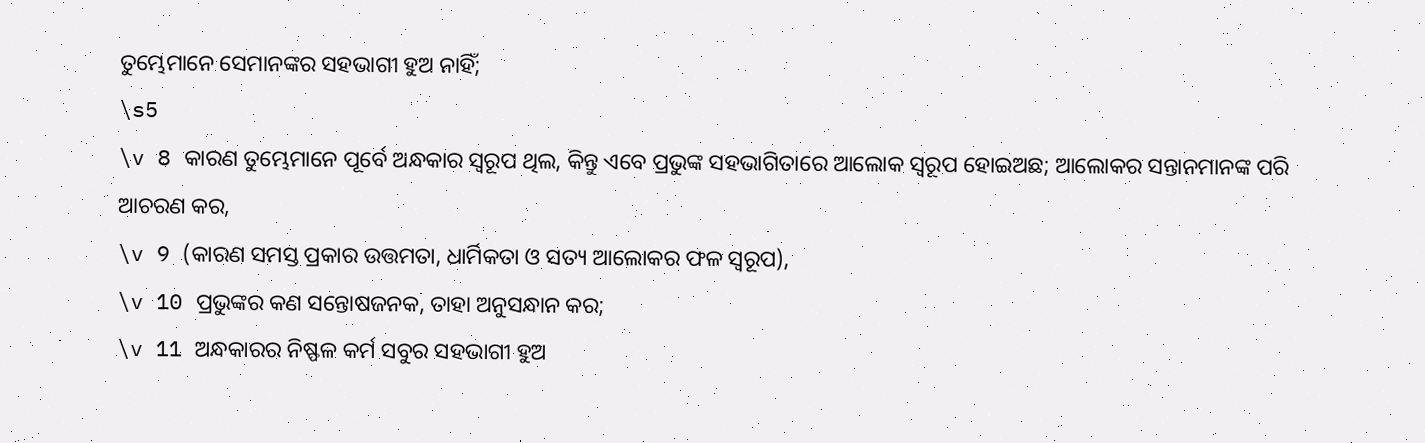ତୁମ୍ଭେମାନେ ସେମାନଙ୍କର ସହଭାଗୀ ହୁଅ ନାହିଁ;
\s5
\v 8 କାରଣ ତୁମ୍ଭେମାନେ ପୂର୍ବେ ଅନ୍ଧକାର ସ୍ଵରୂପ ଥିଲ, କିନ୍ତୁ ଏବେ ପ୍ରଭୁଙ୍କ ସହଭାଗିତାରେ ଆଲୋକ ସ୍ଵରୂପ ହୋଇଅଛ; ଆଲୋକର ସନ୍ତାନମାନଙ୍କ ପରି ଆଚରଣ କର,
\v 9 (କାରଣ ସମସ୍ତ ପ୍ରକାର ଉତ୍ତମତା, ଧାର୍ମିକତା ଓ ସତ୍ୟ ଆଲୋକର ଫଳ ସ୍ଵରୂପ),
\v 10 ପ୍ରଭୁଙ୍କର କଣ ସନ୍ତୋଷଜନକ, ତାହା ଅନୁସନ୍ଧାନ କର;
\v 11 ଅନ୍ଧକାରର ନିଷ୍ଫଳ କର୍ମ ସବୁର ସହଭାଗୀ ହୁଅ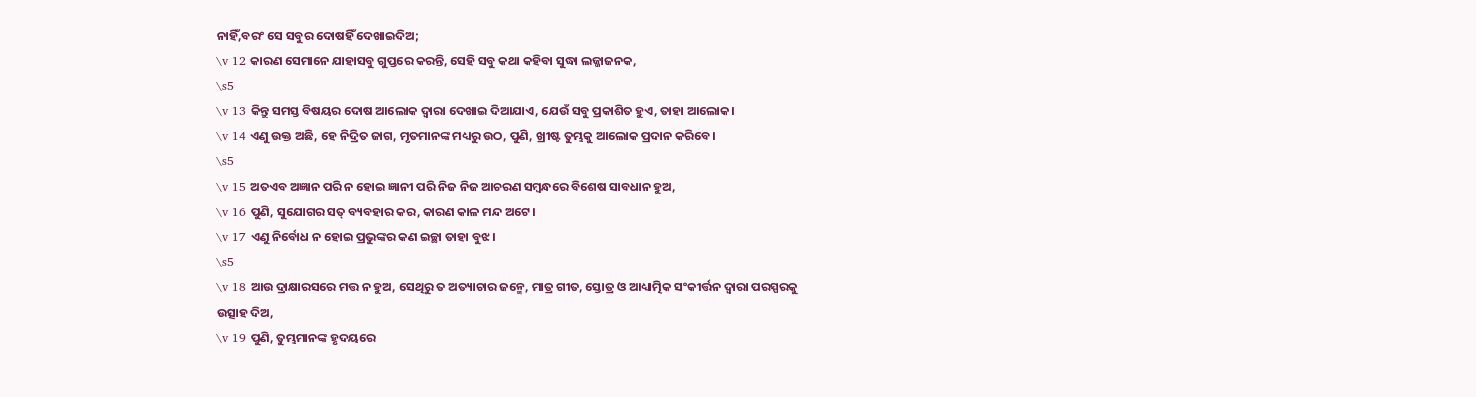ନାହିଁ,ବରଂ ସେ ସବୁର ଦୋଷହିଁ ଦେଖାଇଦିଅ;
\v 12 କାରଣ ସେମାନେ ଯାହାସବୁ ଗୁପ୍ତରେ କରନ୍ତି, ସେହି ସବୁ କଥା କହିବା ସୁଦ୍ଧା ଲଜ୍ଜାଜନକ,
\s5
\v 13 କିନ୍ତୁ ସମସ୍ତ ବିଷୟର ଦୋଷ ଆଲୋକ ଦ୍ୱାରା ଦେଖାଇ ଦିଆଯାଏ, ଯେଉଁ ସବୁ ପ୍ରକାଶିତ ହୁଏ, ତାହା ଆଲୋକ।
\v 14 ଏଣୁ ଉକ୍ତ ଅଛି, ହେ ନିଦ୍ରିତ ଜାଗ, ମୃତମାନଙ୍କ ମଧ୍ୟରୁ ଉଠ, ପୁଣି, ଖ୍ରୀଷ୍ଟ ତୁମ୍ଭକୁ ଆଲୋକ ପ୍ରଦାନ କରିବେ।
\s5
\v 15 ଅତଏବ ଅଜ୍ଞାନ ପରି ନ ହୋଇ ଜ୍ଞାନୀ ପରି ନିଜ ନିଜ ଆଚରଣ ସମ୍ବନ୍ଧରେ ବିଶେଷ ସାବଧାନ ହୁଅ,
\v 16 ପୁଣି, ସୁଯୋଗର ସତ୍ ବ୍ୟବହାର କର, କାରଣ କାଳ ମନ୍ଦ ଅଟେ।
\v 17 ଏଣୁ ନିର୍ବୋଧ ନ ହୋଇ ପ୍ରଭୁଙ୍କର କଣ ଇଚ୍ଛା ତାହା ବୁଝ।
\s5
\v 18 ଆଉ ଦ୍ରାକ୍ଷାରସରେ ମତ୍ତ ନ ହୁଅ, ସେଥିରୁ ତ ଅତ୍ୟାଚାର ଜନ୍ମେ, ମାତ୍ର ଗୀତ, ସ୍ତୋତ୍ର ଓ ଆଧ୍ୟାତ୍ମିକ ସଂକୀର୍ତ୍ତନ ଦ୍ୱାରା ପରସ୍ପରକୁ ଉତ୍ସାହ ଦିଅ,
\v 19 ପୁଣି, ତୁମ୍ଭମାନଙ୍କ ହୃଦୟରେ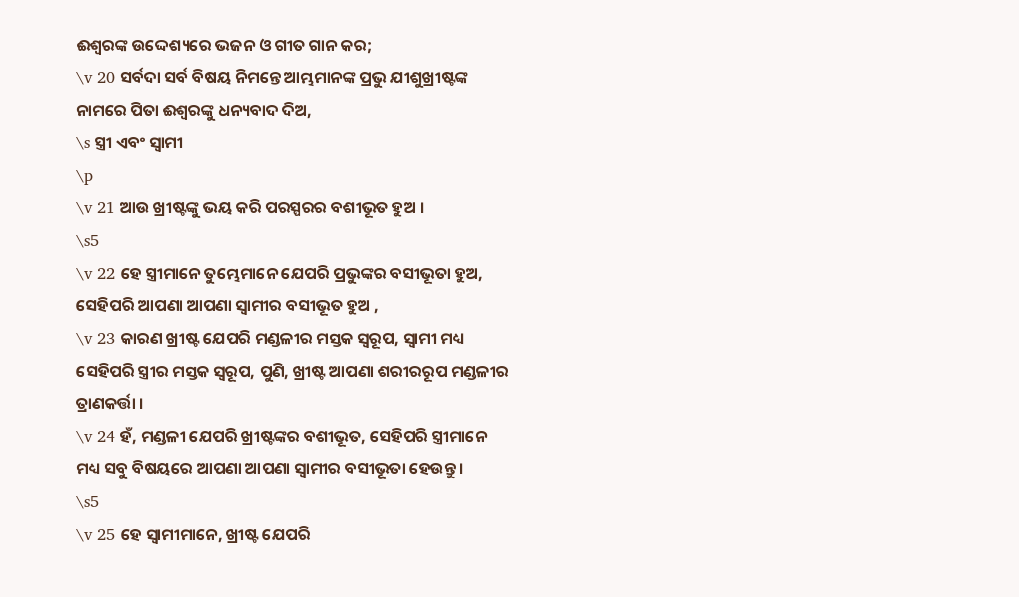ଈଶ୍ୱରଙ୍କ ଉଦ୍ଦେଶ୍ୟରେ ଭଜନ ଓ ଗୀତ ଗାନ କର;
\v 20 ସର୍ବଦା ସର୍ବ ବିଷୟ ନିମନ୍ତେ ଆମ୍ଭମାନଙ୍କ ପ୍ରଭୁ ଯୀଶୁଖ୍ରୀଷ୍ଟଙ୍କ ନାମରେ ପିତା ଈଶ୍ୱରଙ୍କୁ ଧନ୍ୟବାଦ ଦିଅ,
\s ସ୍ତ୍ରୀ ଏବଂ ସ୍ୱାମୀ
\p
\v 21 ଆଉ ଖ୍ରୀଷ୍ଟଙ୍କୁ ଭୟ କରି ପରସ୍ପରର ବଶୀଭୂତ ହୁଅ ।
\s5
\v 22 ହେ ସ୍ତ୍ରୀମାନେ ତୁମ୍ଭେମାନେ ଯେପରି ପ୍ରଭୁଙ୍କର ବସୀଭୂତା ହୁଅ, ସେହିପରି ଆପଣା ଆପଣା ସ୍ୱାମୀର ବସୀଭୂତ ହୁଅ ,
\v 23 କାରଣ ଖ୍ରୀଷ୍ଟ ଯେପରି ମଣ୍ଡଳୀର ମସ୍ତକ ସ୍ଵରୂପ, ସ୍ୱାମୀ ମଧ୍ୟ ସେହିପରି ସ୍ତ୍ରୀର ମସ୍ତକ ସ୍ଵରୂପ, ପୁଣି, ଖ୍ରୀଷ୍ଟ ଆପଣା ଶରୀରରୂପ ମଣ୍ଡଳୀର ତ୍ରାଣକର୍ତ୍ତା ।
\v 24 ହଁ, ମଣ୍ଡଳୀ ଯେପରି ଖ୍ରୀଷ୍ଟଙ୍କର ବଶୀଭୂତ, ସେହିପରି ସ୍ତ୍ରୀମାନେ ମଧ୍ୟ ସବୁ ବିଷୟରେ ଆପଣା ଆପଣା ସ୍ୱାମୀର ବସୀଭୂତା ହେଉନ୍ତୁ।
\s5
\v 25 ହେ ସ୍ୱାମୀମାନେ, ଖ୍ରୀଷ୍ଟ ଯେପରି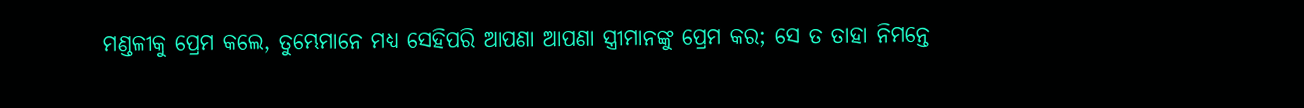ମଣ୍ଡଳୀକୁ ପ୍ରେମ କଲେ, ତୁମ୍ଭେମାନେ ମଧ୍ୟ ସେହିପରି ଆପଣା ଆପଣା ସ୍ତ୍ରୀମାନଙ୍କୁ ପ୍ରେମ କର; ସେ ତ ତାହା ନିମନ୍ତେ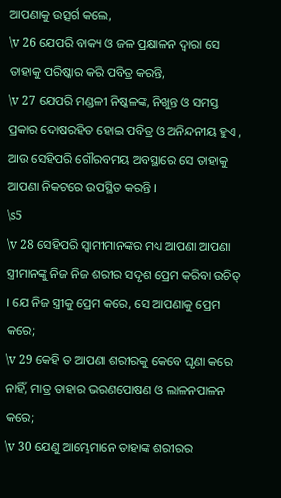ଆପଣାକୁ ଉତ୍ସର୍ଗ କଲେ,
\v 26 ଯେପରି ବାକ୍ୟ ଓ ଜଳ ପ୍ରକ୍ଷାଳନ ଦ୍ୱାରା ସେ ତାହାକୁ ପରିଷ୍କାର କରି ପବିତ୍ର କରନ୍ତି,
\v 27 ଯେପରି ମଣ୍ଡଳୀ ନିଷ୍କଳଙ୍କ, ନିଖୁନ୍ତ ଓ ସମସ୍ତ ପ୍ରକାର ଦୋଷରହିତ ହୋଇ ପବିତ୍ର ଓ ଅନିନ୍ଦନୀୟ ହୁଏ , ଆଉ ସେହିପରି ଗୌରବମୟ ଅବସ୍ଥାରେ ସେ ତାହାକୁ ଆପଣା ନିକଟରେ ଉପସ୍ଥିତ କରନ୍ତି ।
\s5
\v 28 ସେହିପରି ସ୍ୱାମୀମାନଙ୍କର ମଧ୍ୟ ଆପଣା ଆପଣା ସ୍ତ୍ରୀମାନଙ୍କୁ ନିଜ ନିଜ ଶରୀର ସଦୃଶ ପ୍ରେମ କରିବା ଉଚିତ୍ । ଯେ ନିଜ ସ୍ତ୍ରୀକୁ ପ୍ରେମ କରେ, ସେ ଆପଣାକୁ ପ୍ରେମ କରେ;
\v 29 କେହି ତ ଆପଣା ଶରୀରକୁ କେବେ ଘୃଣା କରେ ନାହିଁ, ମାତ୍ର ତାହାର ଭରଣପୋଷଣ ଓ ଲାଳନପାଳନ କରେ;
\v 30 ଯେଣୁ ଆମ୍ଭେମାନେ ତାହାଙ୍କ ଶରୀରର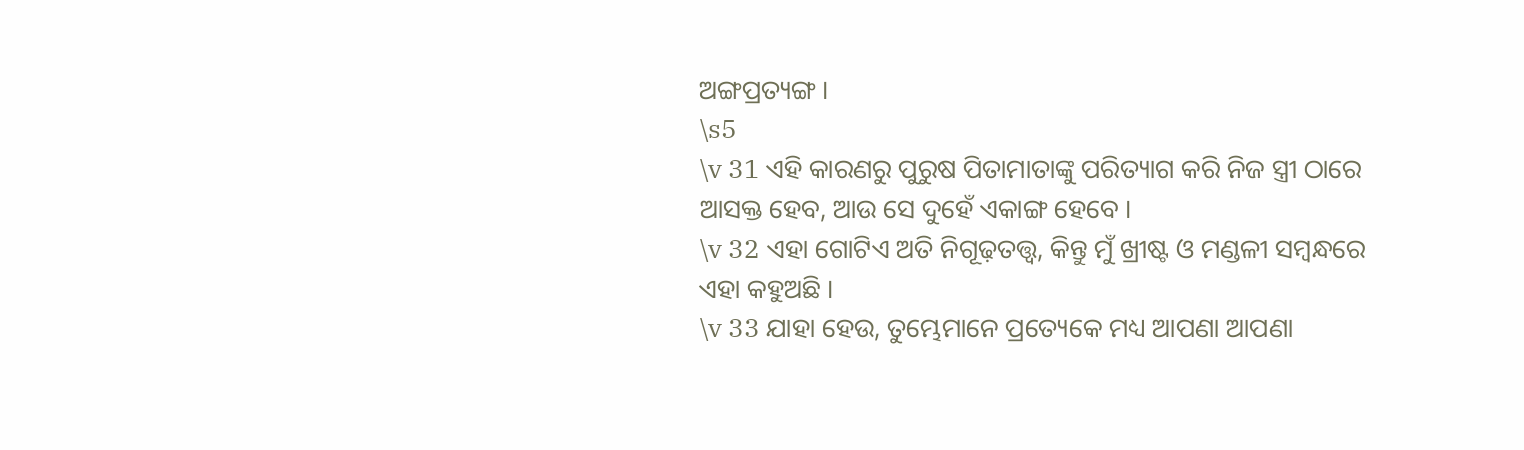ଅଙ୍ଗପ୍ରତ୍ୟଙ୍ଗ ।
\s5
\v 31 ଏହି କାରଣରୁ ପୁରୁଷ ପିତାମାତାଙ୍କୁ ପରିତ୍ୟାଗ କରି ନିଜ ସ୍ତ୍ରୀ ଠାରେ ଆସକ୍ତ ହେବ, ଆଉ ସେ ଦୁହେଁ ଏକାଙ୍ଗ ହେବେ ।
\v 32 ଏହା ଗୋଟିଏ ଅତି ନିଗୂଢ଼ତତ୍ତ୍ୱ, କିନ୍ତୁ ମୁଁ ଖ୍ରୀଷ୍ଟ ଓ ମଣ୍ଡଳୀ ସମ୍ବନ୍ଧରେ ଏହା କହୁଅଛି ।
\v 33 ଯାହା ହେଉ, ତୁମ୍ଭେମାନେ ପ୍ରତ୍ୟେକେ ମଧ୍ୟ ଆପଣା ଆପଣା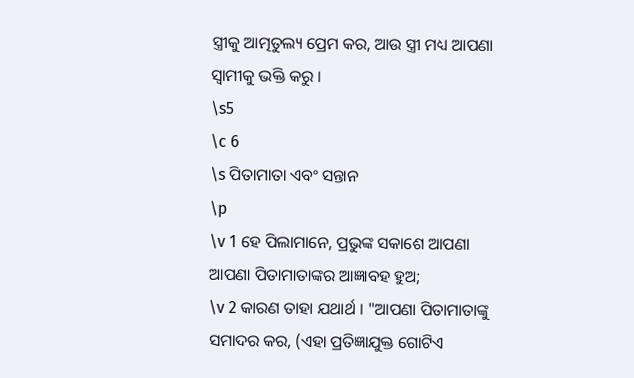ସ୍ତ୍ରୀକୁ ଆତ୍ମତୁଲ୍ୟ ପ୍ରେମ କର, ଆଉ ସ୍ତ୍ରୀ ମଧ୍ୟ ଆପଣା ସ୍ୱାମୀକୁ ଭକ୍ତି କରୁ ।
\s5
\c 6
\s ପିତାମାତା ଏବଂ ସନ୍ତାନ
\p
\v 1 ହେ ପିଲାମାନେ, ପ୍ରଭୁଙ୍କ ସକାଶେ ଆପଣା ଆପଣା ପିତାମାତାଙ୍କର ଆଜ୍ଞାବହ ହୁଅ;
\v 2 କାରଣ ତାହା ଯଥାର୍ଥ । "ଆପଣା ପିତାମାତାଙ୍କୁ ସମାଦର କର, (ଏହା ପ୍ରତିଜ୍ଞାଯୁକ୍ତ ଗୋଟିଏ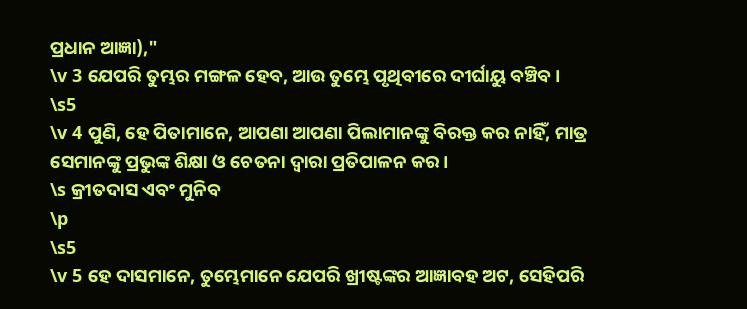ପ୍ରଧାନ ଆଜ୍ଞା),"
\v 3 ଯେପରି ତୁମ୍ଭର ମଙ୍ଗଳ ହେବ, ଆଉ ତୁମ୍ଭେ ପୃଥିବୀରେ ଦୀର୍ଘାୟୁ ବଞ୍ଚିବ ।
\s5
\v 4 ପୁଣି, ହେ ପିତାମାନେ, ଆପଣା ଆପଣା ପିଲାମାନଙ୍କୁ ବିରକ୍ତ କର ନାହିଁ, ମାତ୍ର ସେମାନଙ୍କୁ ପ୍ରଭୁଙ୍କ ଶିକ୍ଷା ଓ ଚେତନା ଦ୍ୱାରା ପ୍ରତିପାଳନ କର ।
\s କ୍ରୀତଦାସ ଏବଂ ମୁନିବ
\p
\s5
\v 5 ହେ ଦାସମାନେ, ତୁମ୍ଭେମାନେ ଯେପରି ଖ୍ରୀଷ୍ଟଙ୍କର ଆଜ୍ଞାବହ ଅଟ, ସେହିପରି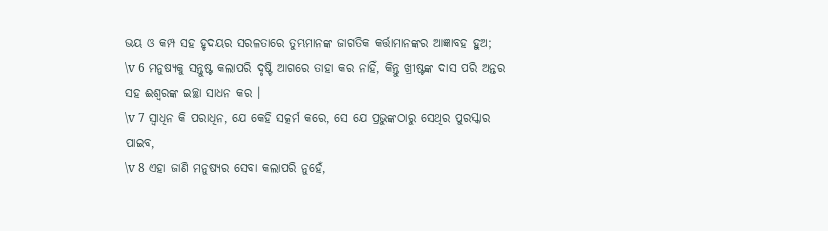ଭୟ ଓ କମ୍ପ ସହ ହୃଦୟର ସରଳତାରେ ତୁମ୍ଭମାନଙ୍କ ଜାଗତିକ କର୍ତ୍ତାମାନଙ୍କର ଆଜ୍ଞାବହ ହୁଅ;
\v 6 ମନୁଷ୍ୟକୁ ସନ୍ତୁଷ୍ଟ କଲାପରି ଦୃଷ୍ଟି ଆଗରେ ତାହା କର ନାହିଁ, କିନ୍ତୁ ଖ୍ରୀଷ୍ଟଙ୍କ ଦାସ ପରି ଅନ୍ତର ସହ ଈଶ୍ୱରଙ୍କ ଇଚ୍ଛା ସାଧନ କର ।
\v 7 ସ୍ୱାଧିନ କି ପରାଧିନ, ଯେ କେହି ସତ୍କର୍ମ କରେ, ସେ ଯେ ପ୍ରଭୁଙ୍କଠାରୁ ସେଥିର ପୁରସ୍କାର ପାଇବ,
\v 8 ଏହା ଜାଣି ମନୁଷ୍ୟର ସେବା କଲାପରି ନୁହେଁ,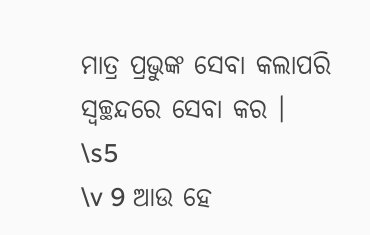ମାତ୍ର ପ୍ରଭୁଙ୍କ ସେବା କଲାପରି ସ୍ୱଚ୍ଛନ୍ଦରେ ସେବା କର ।
\s5
\v 9 ଆଉ ହେ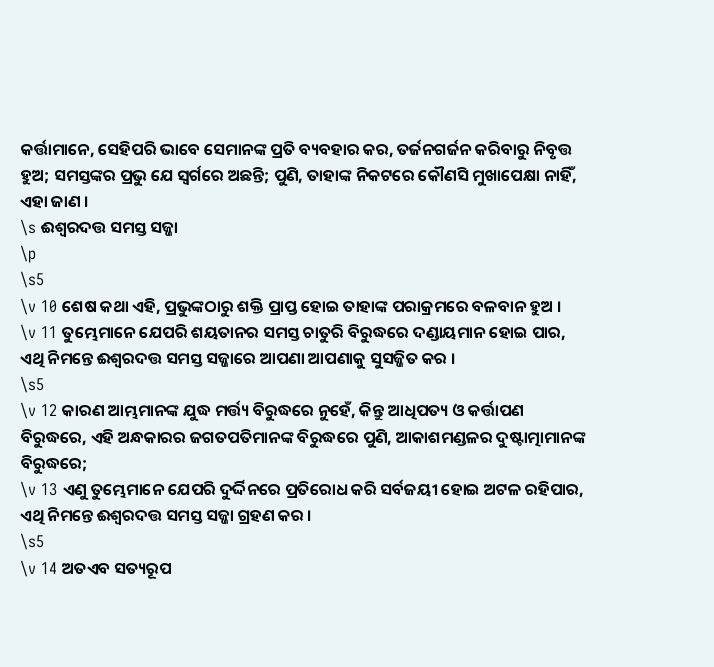କର୍ତ୍ତାମାନେ, ସେହିପରି ଭାବେ ସେମାନଙ୍କ ପ୍ରତି ବ୍ୟବହାର କର, ତର୍ଜନଗର୍ଜନ କରିବାରୁ ନିବୃତ୍ତ ହୁଅ; ସମସ୍ତଙ୍କର ପ୍ରଭୁ ଯେ ସ୍ୱର୍ଗରେ ଅଛନ୍ତି; ପୁଣି, ତାହାଙ୍କ ନିକଟରେ କୌଣସି ମୁଖାପେକ୍ଷା ନାହିଁ, ଏହା ଜାଣ ।
\s ଈଶ୍ୱରଦତ୍ତ ସମସ୍ତ ସଜ୍ଜା
\p
\s5
\v 10 ଶେଷ କଥା ଏହି, ପ୍ରଭୁଙ୍କଠାରୁ ଶକ୍ତି ପ୍ରାପ୍ତ ହୋଇ ତାହାଙ୍କ ପରାକ୍ରମରେ ବଳବାନ ହୁଅ ।
\v 11 ତୁମ୍ଭେମାନେ ଯେପରି ଶୟତାନର ସମସ୍ତ ଚାତୁରି ବିରୁଦ୍ଧରେ ଦଣ୍ଡାୟମାନ ହୋଇ ପାର, ଏଥି ନିମନ୍ତେ ଈଶ୍ୱରଦତ୍ତ ସମସ୍ତ ସଜ୍ଜାରେ ଆପଣା ଆପଣାକୁ ସୁସଜ୍ଜିତ କର ।
\s5
\v 12 କାରଣ ଆମ୍ଭମାନଙ୍କ ଯୁଦ୍ଧ ମର୍ତ୍ତ୍ୟ ବିରୁଦ୍ଧରେ ନୁହେଁ, କିନ୍ତୁ ଆଧିପତ୍ୟ ଓ କର୍ତ୍ତାପଣ ବିରୁଦ୍ଧରେ, ଏହି ଅନ୍ଧକାରର ଜଗତପତିମାନଙ୍କ ବିରୁଦ୍ଧରେ ପୁଣି, ଆକାଶମଣ୍ଡଳର ଦୁଷ୍ଟାତ୍ମାମାନଙ୍କ ବିରୁଦ୍ଧରେ;
\v 13 ଏଣୁ ତୁମ୍ଭେମାନେ ଯେପରି ଦୁର୍ଦ୍ଦିନରେ ପ୍ରତିରୋଧ କରି ସର୍ବଜୟୀ ହୋଇ ଅଟଳ ରହିପାର, ଏଥି ନିମନ୍ତେ ଈଶ୍ୱରଦତ୍ତ ସମସ୍ତ ସଜ୍ଜା ଗ୍ରହଣ କର ।
\s5
\v 14 ଅତଏବ ସତ୍ୟରୂପ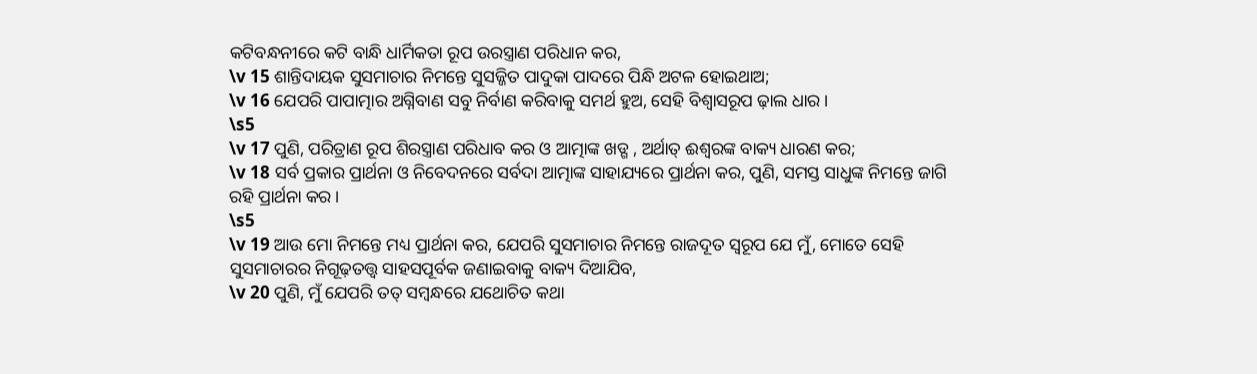କଟିବନ୍ଧନୀରେ କଟି ବାନ୍ଧି ଧାର୍ମିକତା ରୂପ ଉରସ୍ତ୍ରାଣ ପରିଧାନ କର,
\v 15 ଶାନ୍ତିଦାୟକ ସୁସମାଚାର ନିମନ୍ତେ ସୁସଜ୍ଜିତ ପାଦୁକା ପାଦରେ ପିନ୍ଧି ଅଟଳ ହୋଇଥାଅ;
\v 16 ଯେପରି ପାପାତ୍ମାର ଅଗ୍ନିବାଣ ସବୁ ନିର୍ବାଣ କରିବାକୁ ସମର୍ଥ ହୁଅ, ସେହି ବିଶ୍ୱାସରୂପ ଢ଼ାଲ ଧାର ।
\s5
\v 17 ପୁଣି, ପରିତ୍ରାଣ ରୂପ ଶିରସ୍ତ୍ରାଣ ପରିଧାବ କର ଓ ଆତ୍ମାଙ୍କ ଖ‌ଡ୍ଗ , ଅର୍ଥାତ୍ ଈଶ୍ୱରଙ୍କ ବାକ୍ୟ ଧାରଣ କର;
\v 18 ସର୍ବ ପ୍ରକାର ପ୍ରାର୍ଥନା ଓ ନିବେଦନରେ ସର୍ବଦା ଆତ୍ମାଙ୍କ ସାହାଯ୍ୟରେ ପ୍ରାର୍ଥନା କର, ପୁଣି, ସମସ୍ତ ସାଧୁଙ୍କ ନିମନ୍ତେ ଜାଗି ରହି ପ୍ରାର୍ଥନା କର ।
\s5
\v 19 ଆଉ ମୋ ନିମନ୍ତେ ମଧ୍ୟ ପ୍ରାର୍ଥନା କର, ଯେପରି ସୁସମାଚାର ନିମନ୍ତେ ରାଜଦୂତ ସ୍ୱରୂପ ଯେ ମୁଁ, ମୋତେ ସେହି ସୁସମାଚାରର ନିଗୂଢ଼ତତ୍ତ୍ୱ ସାହସପୂର୍ବକ ଜଣାଇବାକୁ ବାକ୍ୟ ଦିଆଯିବ,
\v 20 ପୁଣି, ମୁଁ ଯେପରି ତତ୍ ସମ୍ବନ୍ଧରେ ଯଥୋଚିତ କଥା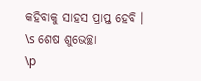କହିବାକୁ ସାହସ ପ୍ରାପ୍ତ ହେବି ।
\s ଶେଷ ଶୁଭେଚ୍ଛା
\p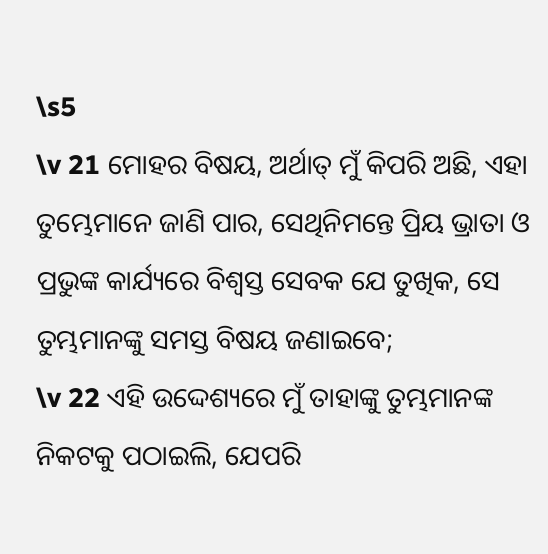\s5
\v 21 ମୋହର ବିଷୟ, ଅର୍ଥାତ୍ ମୁଁ କିପରି ଅଛି, ଏହା ତୁମ୍ଭେମାନେ ଜାଣି ପାର, ସେଥିନିମନ୍ତେ ପ୍ରିୟ ଭ୍ରାତା ଓ ପ୍ରଭୁଙ୍କ କାର୍ଯ୍ୟରେ ବିଶ୍ୱସ୍ତ ସେବକ ଯେ ତୁଖି‌କ, ସେ ତୁମ୍ଭମାନଙ୍କୁ ସମସ୍ତ ବିଷୟ ଜଣାଇବେ;
\v 22 ଏହି ଉଦ୍ଦେଶ୍ୟରେ ମୁଁ ତାହାଙ୍କୁ ତୁମ୍ଭମାନଙ୍କ ନିକଟକୁ ପଠାଇଲି, ଯେପରି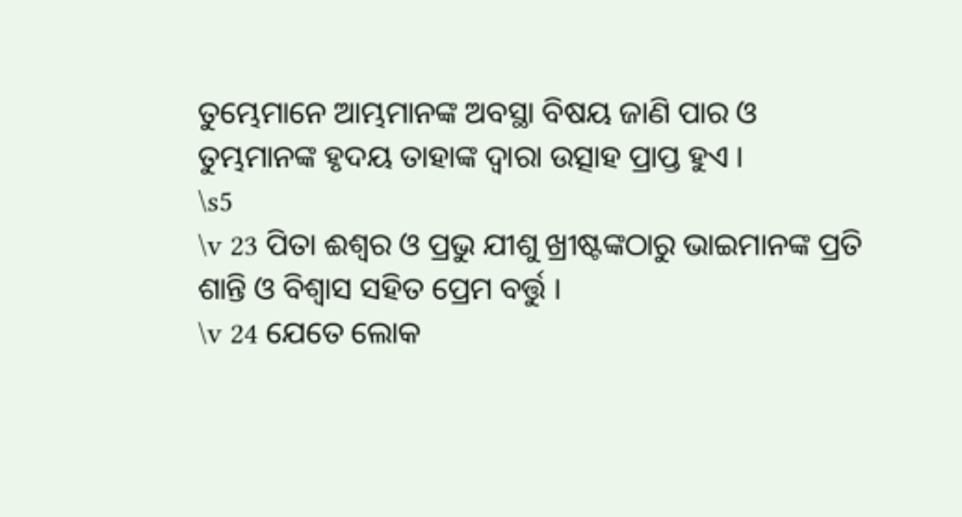ତୁମ୍ଭେମାନେ ଆମ୍ଭମାନଙ୍କ ଅବସ୍ଥା ବିଷୟ ଜାଣି ପାର ଓ ତୁମ୍ଭମାନଙ୍କ ହୃଦୟ ତାହାଙ୍କ ଦ୍ୱାରା ଉତ୍ସାହ ପ୍ରାପ୍ତ ହୁଏ ।
\s5
\v 23 ପିତା ଈଶ୍ୱର ଓ ପ୍ରଭୁ ଯୀଶୁ ଖ୍ରୀଷ୍ଟଙ୍କଠାରୁ ଭାଇମାନଙ୍କ ପ୍ରତି ଶାନ୍ତି ଓ ବିଶ୍ୱାସ ସହିତ ପ୍ରେମ ବର୍ତ୍ତୁ ।
\v 24 ଯେତେ ଲୋକ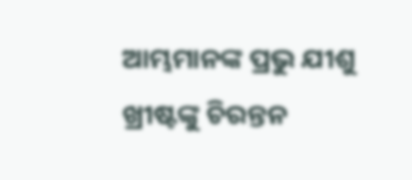ଆମ୍ଭମାନଙ୍କ ପ୍ରଭୁ ଯୀଶୁ ଖ୍ରୀଷ୍ଟଙ୍କୁ ଚିରନ୍ତନ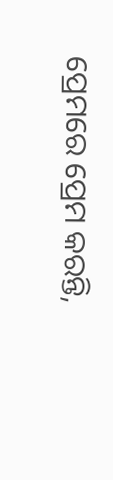ପ୍ରେମରେ ପ୍ରେମ କରନ୍ତି,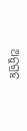ଅନୁଗ୍ରହ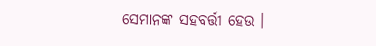ସେମାନଙ୍କ ସହବର୍ତ୍ତୀ ହେଉ ।